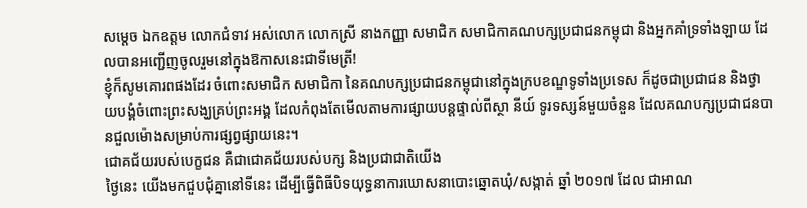សម្តេច ឯកឧត្តម លោកជំទាវ អស់លោក លោកស្រី នាងកញ្ញា សមាជិក សមាជិកាគណបក្សប្រជាជនកម្ពុជា និងអ្នកគាំទ្រទាំងឡាយ ដែលបានអញ្ជើញចូលរួមនៅក្នុងឱកាសនេះជាទីមេត្រី!
ខ្ញុំក៏សូមគោរពផងដែរ ចំពោះសមាជិក សមាជិកា នៃគណបក្សប្រជាជនកម្ពុជានៅក្នុងក្របខណ្ឌទូទាំងប្រទេស ក៏ដូចជាប្រជាជន និងថ្វាយបង្គំចំពោះព្រះសង្ឃគ្រប់ព្រះអង្គ ដែលកំពុងតែមើលតាមការផ្សាយបន្តផ្ទាល់ពីស្ថា នីយ៍ ទូរទស្សន៍មួយចំនួន ដែលគណបក្សប្រជាជនបានជួលម៉ោងសម្រាប់ការផ្សព្វផ្សាយនេះ។
ជោគជ័យរបស់បេក្ខជន គឺជាជោគជ័យរបស់បក្ស និងប្រជាជាតិយើង
ថ្ងៃនេះ យើងមកជួបជុំគ្នានៅទីនេះ ដើម្បីធ្វើពិធីបិទយុទ្ធនាការឃោសនាបោះឆ្នោតឃុំ/សង្កាត់ ឆ្នាំ ២០១៧ ដែល ជាអាណ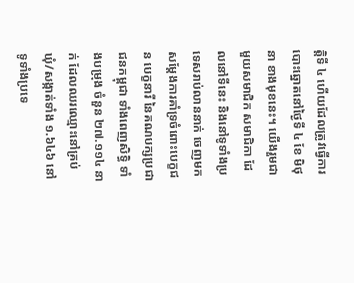ត្តិទី ៤ ហើយដែលត្រូវធ្វើការបោះឆ្នោតនៅថ្ងៃទី ៤ ខែ មិថុនា ខាងមុខនេះ។ យើងរួមជាមួយសមាជិក សមាជិកា ដែលនៅទីនេះ និងនៅទូទាំងប្រទេសរាប់លាននាក់ ចេញមកសម្តែងការគាំទ្រចំពោះបេក្ខជន បេក្ខនារី នៃគណបក្សប្រជាជនកម្ពុជា ទាំងពេញសិទ្ធិ ទាំងបម្រុង ចំនួន ២៧.១១៤ នាក់ ដែលឈរឈ្មោះនៅគ្រប់ ឃុំ/សង្កាត់ទាំង ១.៦៤៦ នៅទូទាំងប្រទេ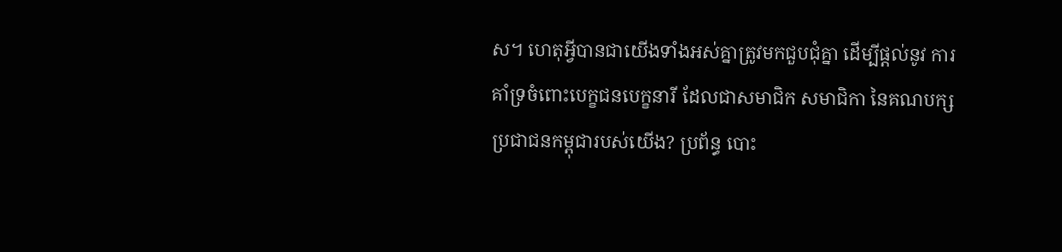ស។ ហេតុអ្វីបានជាយើងទាំងអស់គ្នាត្រូវមកជួបជុំគ្នា ដើម្បីផ្តល់នូវ ការគាំទ្រចំពោះបេក្ខជនបេក្ខនារី ដែលជាសមាជិក សមាជិកា នៃគណបក្សប្រជាជនកម្ពុជារបស់យើង? ប្រព័ន្ធ បោះ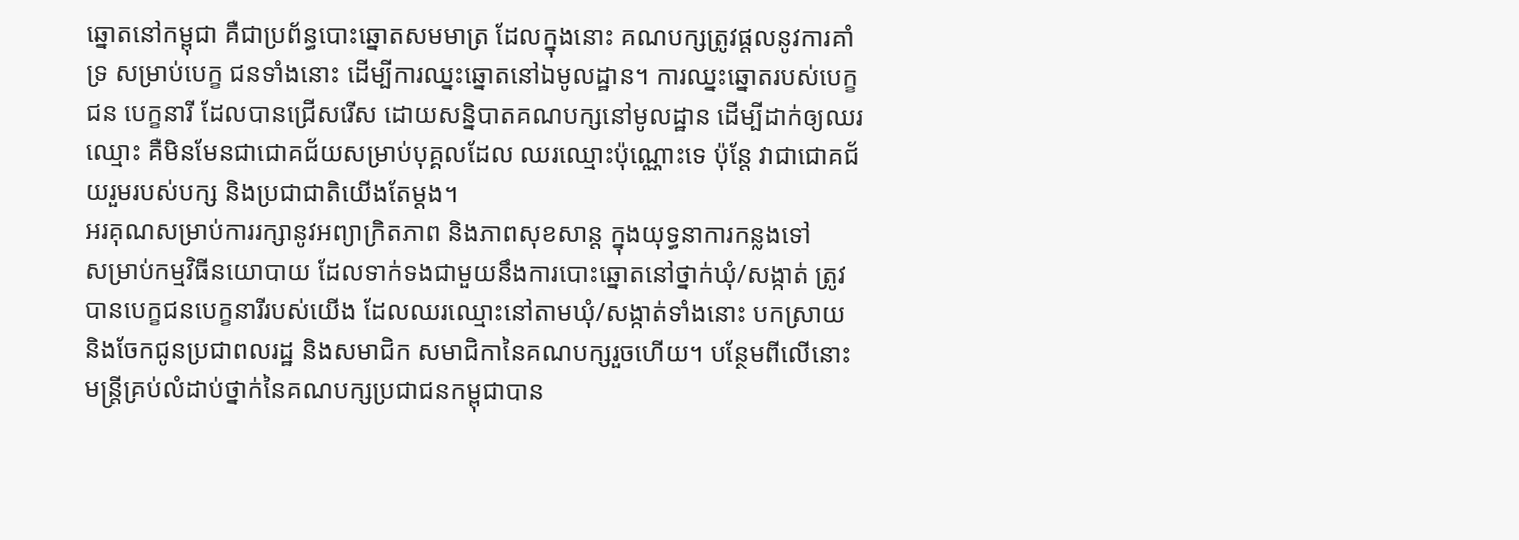ឆ្នោតនៅកម្ពុជា គឺជាប្រព័ន្ធបោះឆ្នោតសមមាត្រ ដែលក្នុងនោះ គណបក្សត្រូវផ្តលនូវការគាំទ្រ សម្រាប់បេក្ខ ជនទាំងនោះ ដើម្បីការឈ្នះឆ្នោតនៅឯមូលដ្ឋាន។ ការឈ្នះឆ្នោតរបស់បេក្ខជន បេក្ខនារី ដែលបានជ្រើសរើស ដោយសន្និបាតគណបក្សនៅមូលដ្ឋាន ដើម្បីដាក់ឲ្យឈរឈ្មោះ គឺមិនមែនជាជោគជ័យសម្រាប់បុគ្គលដែល ឈរឈ្មោះប៉ុណ្ណោះទេ ប៉ុន្តែ វាជាជោគជ័យរួមរបស់បក្ស និងប្រជាជាតិយើងតែម្តង។
អរគុណសម្រាប់ការរក្សានូវអព្យាក្រិតភាព និងភាពសុខសាន្ត ក្នុងយុទ្ធនាការកន្លងទៅ
សម្រាប់កម្មវិធីនយោបាយ ដែលទាក់ទងជាមួយនឹងការបោះឆ្នោតនៅថ្នាក់ឃុំ/សង្កាត់ ត្រូវបានបេក្ខជនបេក្ខនារីរបស់យើង ដែលឈរឈ្មោះនៅតាមឃុំ/សង្កាត់ទាំងនោះ បកស្រាយ និងចែកជូនប្រជាពលរដ្ឋ និងសមាជិក សមាជិកានៃគណបក្សរួចហើយ។ បន្ថែមពីលើនោះ មន្រ្តីគ្រប់លំដាប់ថ្នាក់នៃគណបក្សប្រជាជនកម្ពុជាបាន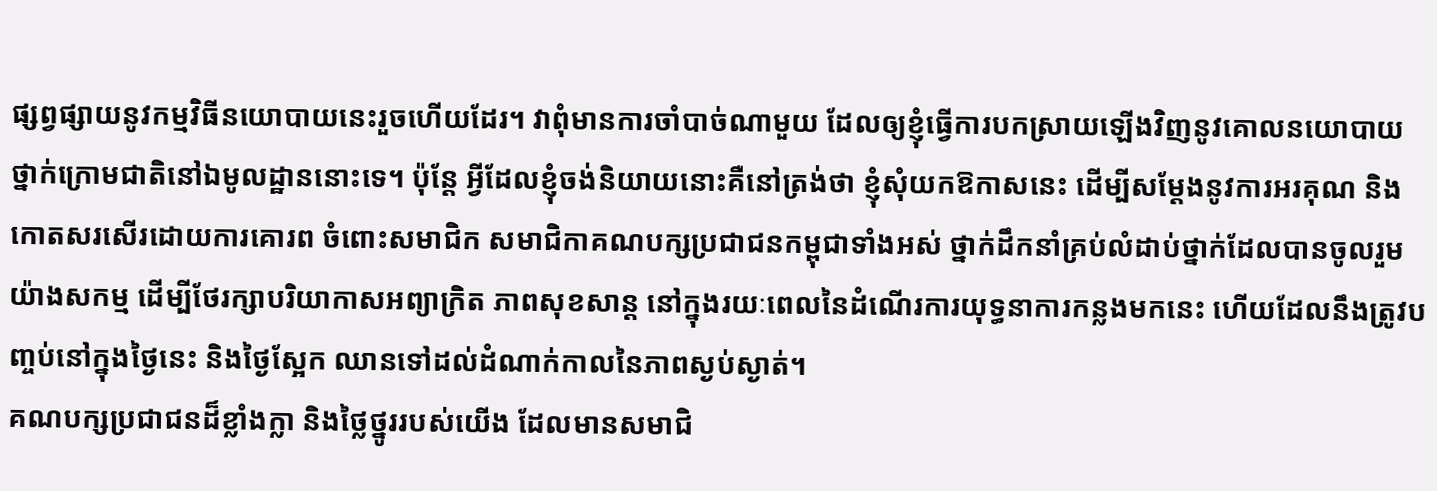ផ្សព្វផ្សាយនូវកម្មវិធីនយោបាយនេះរួចហើយដែរ។ វាពុំមានការចាំបាច់ណាមួយ ដែលឲ្យខ្ញុំធ្វើការបកស្រាយឡើងវិញនូវគោលនយោបាយថ្នាក់ក្រោមជាតិនៅឯមូលដ្ឋាននោះទេ។ ប៉ុន្តែ អ្វីដែលខ្ញុំចង់និយាយនោះគឺនៅត្រង់ថា ខ្ញុំសុំយកឱកាសនេះ ដើម្បីសម្តែងនូវការអរគុណ និងកោតសរសើរដោយការគោរព ចំពោះសមាជិក សមាជិកាគណបក្សប្រជាជនកម្ពុជាទាំងអស់ ថ្នាក់ដឹកនាំគ្រប់លំដាប់ថ្នាក់ដែលបានចូលរួមយ៉ាងសកម្ម ដើម្បីថែរក្សាបរិយាកាសអព្យាក្រិត ភាពសុខសាន្ត នៅក្នុងរយៈពេលនៃដំណើរការយុទ្ធនាការកន្លងមកនេះ ហើយដែលនឹងត្រូវបញ្ចប់នៅក្នុងថ្ងៃនេះ និងថ្ងៃស្អែក ឈានទៅដល់ដំណាក់កាលនៃភាពស្ងប់ស្ងាត់។
គណបក្សប្រជាជនដ៏ខ្លាំងក្លា និងថ្លៃថ្នូររបស់យើង ដែលមានសមាជិ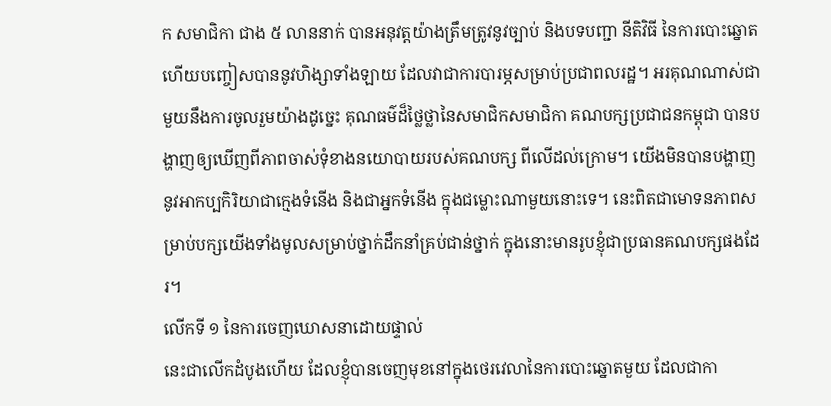ក សមាជិកា ជាង ៥ លាននាក់ បានអនុវត្តយ៉ាងត្រឹមត្រូវនូវច្បាប់ និងបទបញ្ជា នីតិវិធី នៃការបោះឆ្នោត ហើយបញ្ចៀសបាននូវហិង្សាទាំងឡាយ ដែលវាជាការបារម្ភសម្រាប់ប្រជាពលរដ្ឋ។ អរគុណណាស់ជាមួយនឹងការចូលរួមយ៉ាងដូច្នេះ គុណធម៌ដ៏ថ្លៃថ្លានៃសមាជិកសមាជិកា គណបក្សប្រជាជនកម្ពុជា បានបង្ហាញឲ្យឃើញពីភាពចាស់ទុំខាងនយោបាយរបស់គណបក្ស ពីលើដល់ក្រោម។ យើងមិនបានបង្ហាញនូវអាកប្បកិរិយាជាក្មេងទំនើង និងជាអ្នកទំនើង ក្នុងជម្លោះណាមួយនោះទេ។ នេះពិតជាមោទនភាពសម្រាប់បក្សយើងទាំងមូលសម្រាប់ថ្នាក់ដឹកនាំគ្រប់ជាន់ថ្នាក់ ក្នុងនោះមានរូបខ្ញុំជាប្រធានគណបក្សផងដែរ។
លើកទី ១ នៃការចេញឃោសនាដោយផ្ទាល់
នេះជាលើកដំបូងហើយ ដែលខ្ញុំបានចេញមុខនៅក្នុងថេរវេលានៃការបោះឆ្នោតមួយ ដែលជាកា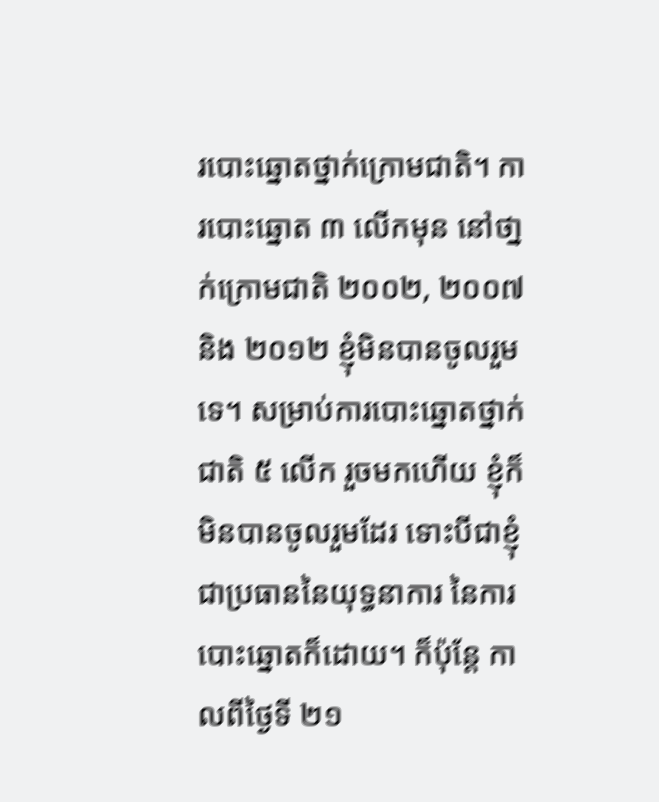របោះឆ្នោតថ្នាក់ក្រោមជាតិ។ ការបោះឆ្នោត ៣ លើកមុន នៅថា្នក់ក្រោមជាតិ ២០០២, ២០០៧ និង ២០១២ ខ្ញុំមិនបានចូលរួមទេ។ សម្រាប់ការបោះឆ្នោតថ្នាក់ជាតិ ៥ លើក រួចមកហើយ ខ្ញុំក៏មិនបានចូលរួមដែរ ទោះបីជាខ្ញុំជាប្រធាននៃយុទ្ធនាការ នៃការបោះឆ្នោតក៏ដោយ។ ក៏ប៉ុន្តែ កាលពីថ្ងៃទី ២១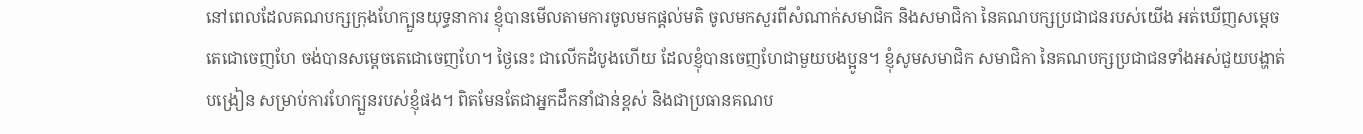នៅពេលដែលគណបក្សក្រុងហែក្បួនយុទ្ធនាការ ខ្ញុំបានមើលតាមការចូលមកផ្តល់មតិ ចូលមកសួរពីសំណាក់សមាជិក និងសមាជិកា នៃគណបក្សប្រជាជនរបស់យើង អត់ឃើញសម្តេចតេជោចេញហែ ចង់បានសម្តេចតេជោចេញហែ។ ថ្ងៃនេះ ជាលើកដំបូងហើយ ដែលខ្ញុំបានចេញហែជាមួយបងប្អូន។ ខ្ញុំសូមសមាជិក សមាជិកា នៃគណបក្សប្រជាជនទាំងអស់ជួយបង្ហាត់បង្រៀន សម្រាប់ការហែក្បួនរបស់ខ្ញុំផង។ ពិតមែនតែជាអ្នកដឹកនាំជាន់ខ្ពស់ និងជាប្រធានគណប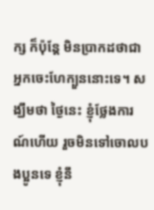ក្ស ក៏ប៉ុន្តែ មិនប្រាកដថាជាអ្នកចេះហែក្បួននោះទេ។ សង្ឃឹមថា ថ្ងៃនេះ ខ្ញុំថ្លែងការណ៍ហើយ រួចមិនទៅចោលបងប្អូនទេ ខ្ញុំនឹ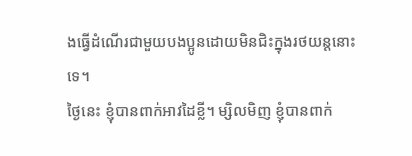ងធ្វើដំណើរជាមួយបងប្អូនដោយមិនជិះក្នុងរថយន្តនោះទេ។
ថ្ងៃនេះ ខ្ញុំបានពាក់អាវដៃខ្លី។ ម្សិលមិញ ខ្ញុំបានពាក់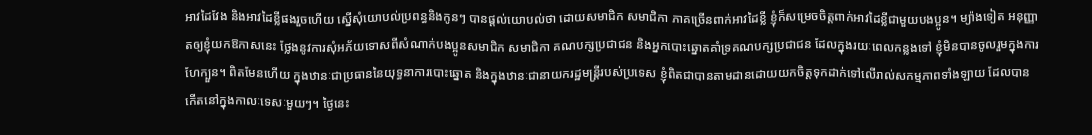អាវដៃវែង និងអាវដៃខ្លីផងរួចហើយ ស្នើសុំយោបល់ប្រពន្ធនិងកូនៗ បានផ្តល់យោបល់ថា ដោយសមាជិក សមាជិកា ភាគច្រើនពាក់អាវដៃខ្លី ខ្ញុំក៏សម្រេចចិត្តពាក់អាវដៃខ្លីជាមួយបងប្អូន។ ម្យ៉ាងទៀត អនុញ្ញាតឲ្យខ្ញុំយកឱកាសនេះ ថ្លែងនូវការសុំអភ័យទោសពីសំណាក់បងប្អូនសមាជិក សមាជិកា គណបក្សប្រជាជន និងអ្នកបោះឆ្នោតគាំទ្រគណបក្សប្រជាជន ដែលក្នុងរយៈពេលកន្លងទៅ ខ្ញុំមិនបានចូលរួមក្នុងការហែក្បួន។ ពិតមែនហើយ ក្នុងឋានៈជាប្រធាននៃយុទ្ធនាការបោះឆ្នោត និងក្នុងឋានៈជានាយករដ្ឋមន្រ្តីរបស់ប្រទេស ខ្ញុំពិតជាបានតាមដានដោយយកចិត្តទុកដាក់ទៅលើរាល់សកម្មភាពទាំងឡាយ ដែលបានកើតនៅក្នុងកាលៈទេសៈមួយៗ។ ថ្ងៃនេះ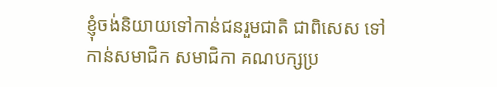ខ្ញុំចង់និយាយទៅកាន់ជនរួមជាតិ ជាពិសេស ទៅកាន់សមាជិក សមាជិកា គណបក្សប្រ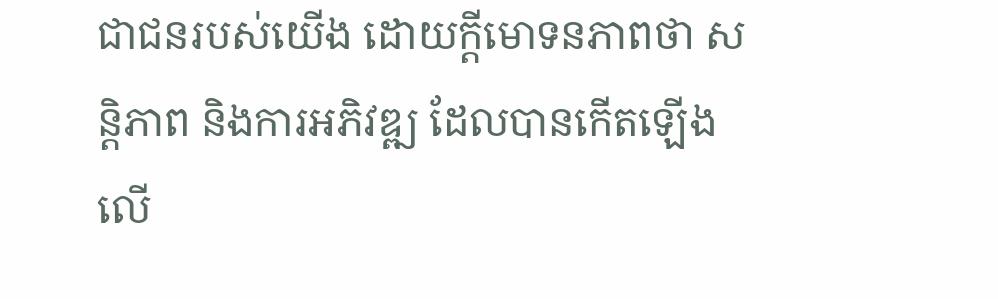ជាជនរបស់យើង ដោយក្តីមោទនភាពថា សន្តិភាព និងការអភិវឌ្ឍ ដែលបានកើតឡើងលើ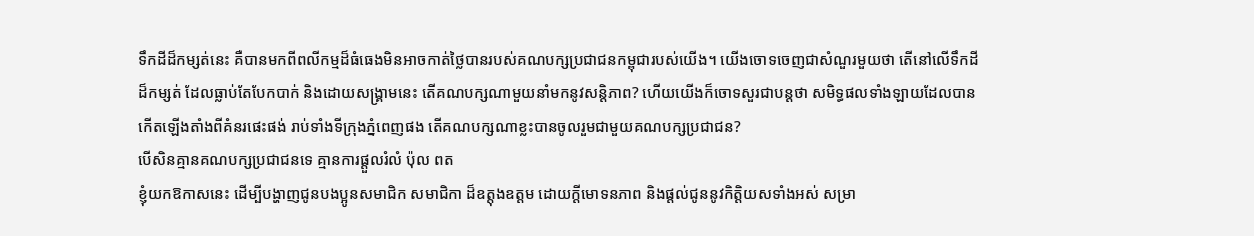ទឹកដីដ៏កម្សត់នេះ គឺបានមកពីពលីកម្មដ៏ធំធេងមិនអាចកាត់ថ្លៃបានរបស់គណបក្សប្រជាជនកម្ពុជារបស់យើង។ យើងចោទចេញជាសំណួរមួយថា តើនៅលើទឹកដីដ៏កម្សត់ ដែលធ្លាប់តែបែកបាក់ និងដោយសង្គ្រាមនេះ តើគណបក្សណាមួយនាំមកនូវសន្តិភាព? ហើយយើងក៏ចោទសួរជាបន្តថា សមិទ្ធផលទាំងឡាយដែលបានកើតឡើងតាំងពីគំនរផេះផង់ រាប់ទាំងទីក្រុងភ្នំពេញផង តើគណបក្សណាខ្លះបានចូលរួមជាមួយគណបក្សប្រជាជន?
បើសិនគ្មានគណបក្សប្រជាជនទេ គ្មានការផ្តួលរំលំ ប៉ុល ពត
ខ្ញុំយកឱកាសនេះ ដើម្បីបង្ហាញជូនបងប្អូនសមាជិក សមាជិកា ដ៏ឧត្តុងឧត្តម ដោយក្តីមោទនភាព និងផ្តល់ជូននូវកិត្តិយសទាំងអស់ សម្រា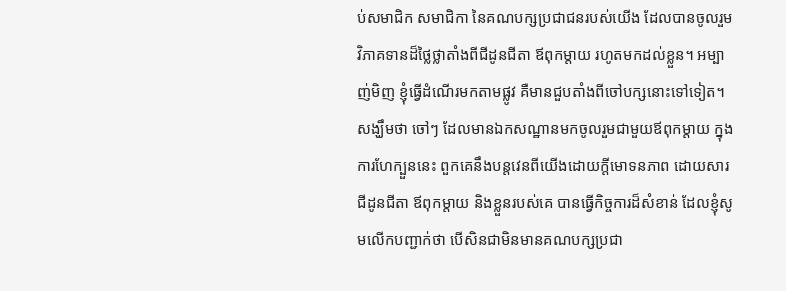ប់សមាជិក សមាជិកា នៃគណបក្សប្រជាជនរបស់យើង ដែលបានចូលរួមវិភាគទានដ៏ថ្លៃថ្លាតាំងពីជីដូនជីតា ឪពុកម្តាយ រហូតមកដល់ខ្លួន។ អម្បាញ់មិញ ខ្ញុំធ្វើដំណើរមកតាមផ្លូវ គឺមានជួបតាំងពីចៅបក្សនោះទៅទៀត។ សង្ឃឹមថា ចៅៗ ដែលមានឯកសណ្ឋានមកចូលរួមជាមួយឪពុកម្តាយ ក្នុងការហែក្បួននេះ ពួកគេនឹងបន្តវេនពីយើងដោយក្តីមោទនភាព ដោយសារជីដូនជីតា ឪពុកម្តាយ និងខ្លួនរបស់គេ បានធ្វើកិច្ចការដ៏សំខាន់ ដែលខ្ញុំសូមលើកបញ្ជាក់ថា បើសិនជាមិនមានគណបក្សប្រជា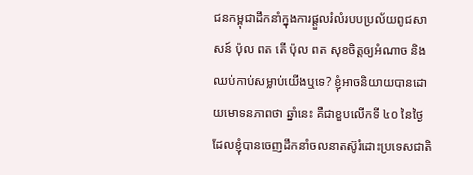ជនកម្ពុជាដឹកនាំក្នុងការផ្តួលរំលំរបបប្រល័យពូជសាសន៍ ប៉ុល ពត តើ ប៉ុល ពត សុខចិត្តឲ្យអំណាច និងឈប់កាប់សម្លាប់យើងឬទេ? ខ្ញុំអាចនិយាយបានដោយមោទនភាពថា ឆ្នាំនេះ គឺជាខួបលើកទី ៤០ នៃថ្ងៃដែលខ្ញុំបានចេញដឹកនាំចលនាតស៊ូរំដោះប្រទេសជាតិ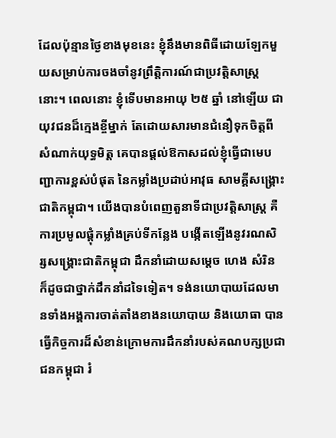ដែលប៉ុន្មានថ្ងៃខាងមុខនេះ ខ្ញុំនឹងមានពិធីដោយឡែកមួយសម្រាប់ការចងចាំនូវព្រឹត្តិការណ៍ជាប្រវត្តិសាស្រ្តនោះ។ ពេលនោះ ខ្ញុំទើបមានអាយុ ២៥ ឆ្នាំ នៅឡើយ ជាយុវជនដ៏ក្មេងខ្ចីម្នាក់ តែដោយសារមានជំនឿទុកចិត្តពីសំណាក់យុទ្ធមិត្ត គេបានផ្តល់ឱកាសដល់ខ្ញុំធ្វើជាមេបញ្ជាការខ្ពស់បំផុត នៃកម្លាំងប្រដាប់អាវុធ សាមគ្គីសង្គ្រោះជាតិកម្ពុជា។ យើងបានបំពេញតួនាទីជាប្រវត្តិសាស្រ្ត គឺការប្រមូលផ្តុំកម្លាំងគ្រប់ទីកន្លែង បង្កើតឡើងនូវរណសិរ្សសង្គ្រោះជាតិកម្ពុជា ដឹកនាំដោយសម្តេច ហេង សំរិន ក៏ដូចជាថ្នាក់ដឹកនាំដទៃទៀត។ ទង់នយោបាយដែលមានទាំងអង្គការចាត់តាំងខាងនយោបាយ និងយោធា បានធ្វើកិច្ចការដ៏សំខាន់ក្រោមការដឹកនាំរបស់គណបក្សប្រជាជនកម្ពុជា រំ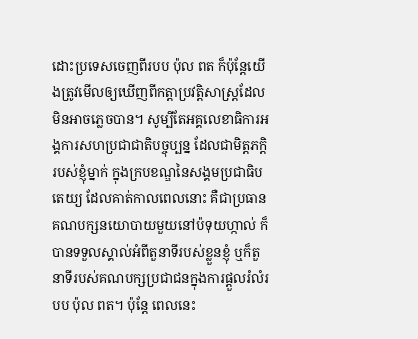ដោះប្រទេសចេញពីរបប ប៉ុល ពត ក៏ប៉ុន្តែយើងត្រូវមើលឲ្យឃើញពីកត្តាប្រវត្តិសាស្ត្រដែលមិនអាចភ្លេចបាន។ សូម្បីតែអគ្គលេខាធិការអង្គការសហប្រជាជាតិបច្ចុប្បន្ន ដែលជាមិត្តភក្តិរបស់ខ្ញុំម្នាក់ ក្នុងក្របខណ្ឌនៃសង្គមប្រជាធិបតេយ្យ ដែលគាត់កាលពេលនោះ គឺជាប្រធានគណបក្សនយោបាយមួយនៅប៉ទុយហ្កាល់ ក៏បានទទួលស្គាល់អំពីតួនាទីរបស់ខ្លួនខ្ញុំ ឬក៏តួនាទីរបស់គណបក្សប្រជាជនក្នុងការផ្តួលរំលំរបប ប៉ុល ពត។ ប៉ុន្តែ ពេលនេះ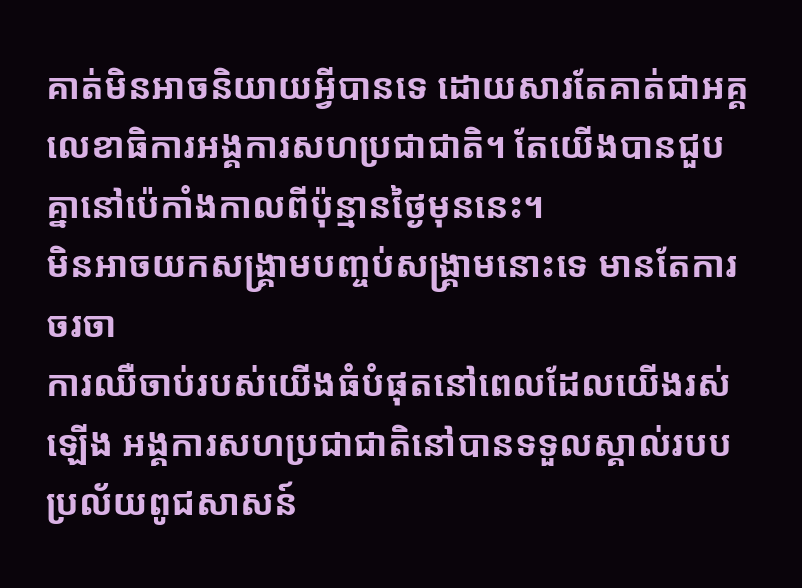គាត់មិនអាចនិយាយអ្វីបានទេ ដោយសារតែគាត់ជាអគ្គលេខាធិការអង្គការសហប្រជាជាតិ។ តែយើងបានជួបគ្នានៅប៉េកាំងកាលពីប៉ុន្មានថ្ងៃមុននេះ។
មិនអាចយកសង្រ្គាមបញ្ចប់សង្គ្រាមនោះទេ មានតែការចរចា
ការឈឺចាប់របស់យើងធំបំផុតនៅពេលដែលយើងរស់ឡើង អង្គការសហប្រជាជាតិនៅបានទទួលស្គាល់របបប្រល័យពូជសាសន៍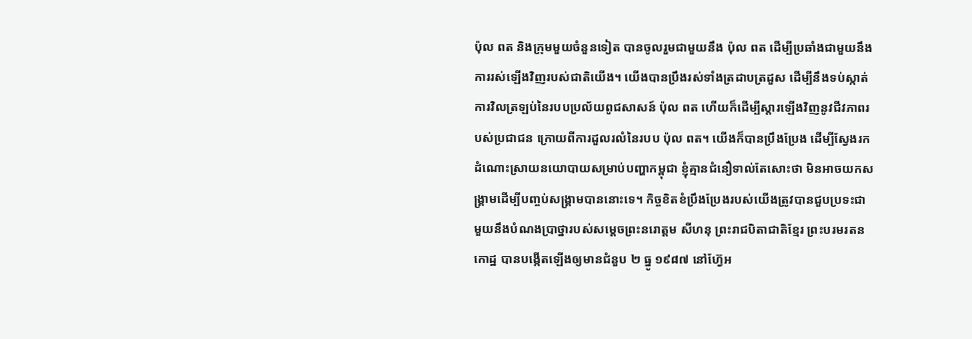ប៉ុល ពត និងក្រុមមួយចំនួនទៀត បានចូលរួមជាមួយនឹង ប៉ុល ពត ដើម្បីប្រឆាំងជាមួយនឹងការរស់ឡើងវិញរបស់ជាតិយើង។ យើងបានប្រឹងរស់ទាំងត្រដាបត្រដួស ដើម្បីនឹងទប់ស្កាត់ការវិលត្រឡប់នៃរបបប្រល័យពូជសាសន៍ ប៉ុល ពត ហើយក៏ដើម្បីស្តារឡើងវិញនូវជីវភាពរបស់ប្រជាជន ក្រោយពីការដួលរលំនៃរបប ប៉ុល ពត។ យើងក៏បានប្រឹងប្រែង ដើម្បីស្វែងរកដំណោះស្រាយនយោបាយសម្រាប់បញ្ហាកម្ពុជា ខ្ញុំគ្មានជំនឿទាល់តែសោះថា មិនអាចយកសង្គ្រាមដើម្បីបញ្ចប់សង្គ្រាមបាននោះទេ។ កិច្ចខិតខំប្រឹងប្រែងរបស់យើងត្រូវបានជួបប្រទះជាមួយនឹងបំណងប្រាថ្នារបស់សម្តេចព្រះនរោត្តម សីហនុ ព្រះរាជបិតាជាតិខ្មែរ ព្រះបរមរតនកោដ្ឋ បានបង្កើតឡើងឲ្យមានជំនួប ២ ធ្នូ ១៩៨៧ នៅហ្វ៊ែអ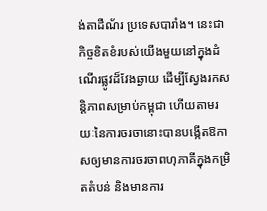ង់តាដឺណ័រ ប្រទេសបារាំង។ នេះជាកិច្ចខិតខំរបស់យើងមួយនៅក្នុងដំណើរផ្លូវដ៏វែងឆ្ងាយ ដើម្បីស្វែងរកសន្តិភាពសម្រាប់កម្ពុជា ហើយតាមរយៈនៃការចរចានោះបានបង្កើតឱកាសឲ្យមានការចរចាពហុភាគីក្នុងកម្រិតតំបន់ និងមានការ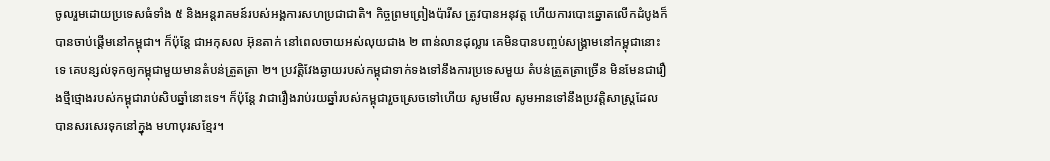ចូលរួមដោយប្រទេសធំទាំង ៥ និងអន្តរាគមន៍របស់អង្គការសហប្រជាជាតិ។ កិច្ចព្រមព្រៀងប៉ារីស ត្រូវបានអនុវត្ត ហើយការបោះឆ្នោតលើកដំបូងក៏បានចាប់ផ្តើមនៅកម្ពុជា។ ក៏ប៉ុន្តែ ជាអកុសល អ៊ុនតាក់ នៅពេលចាយអស់លុយជាង ២ ពាន់លានដុល្លារ គេមិនបានបញ្ចប់សង្គ្រាមនៅកម្ពុជានោះទេ គេបន្សល់ទុកឲ្យកម្ពុជាមួយមានតំបន់ត្រួតត្រា ២។ ប្រវត្តិវែងឆ្ងាយរបស់កម្ពុជាទាក់ទងទៅនឹងការប្រទេសមួយ តំបន់ត្រួតត្រាច្រើន មិនមែនជារឿងថ្មីថ្មោងរបស់កម្ពុជារាប់សិបឆ្នាំនោះទេ។ ក៏ប៉ុន្តែ វាជារឿងរាប់រយឆ្នាំរបស់កម្ពុជារួចស្រេចទៅហើយ សូមមើល សូមអានទៅនឹងប្រវត្តិសាស្រ្តដែលបានសរសេរទុកនៅក្នុង មហាបុរសខ្មែរ។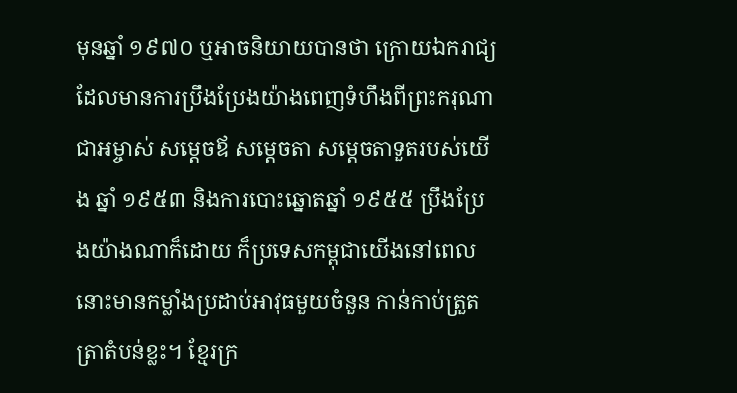មុនឆ្នាំ ១៩៧០ ឬអាចនិយាយបានថា ក្រោយឯករាជ្យដែលមានការប្រឹងប្រែងយ៉ាងពេញទំហឹងពីព្រះករុណាជាអម្ចាស់ សម្តេចឪ សម្តេចតា សម្តេចតាទួតរបស់យើង ឆ្នាំ ១៩៥៣ និងការបោះឆ្នោតឆ្នាំ ១៩៥៥ ប្រឹងប្រែងយ៉ាងណាក៏ដោយ ក៏ប្រទេសកម្ពុជាយើងនៅពេលនោះមានកម្លាំងប្រដាប់អាវុធមួយចំនួន កាន់កាប់ត្រួតត្រាតំបន់ខ្លះ។ ខ្មែរក្រ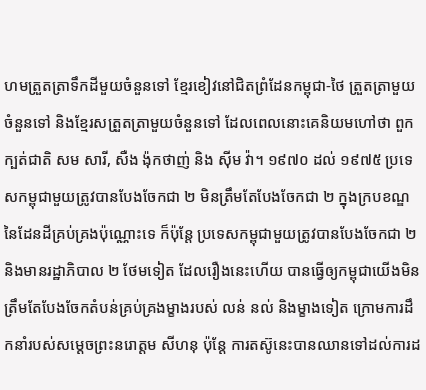ហមត្រួតត្រាទឹកដីមួយចំនួនទៅ ខ្មែរខៀវនៅជិតព្រំដែនកម្ពុជា-ថៃ ត្រួតត្រាមួយចំនួនទៅ និងខ្មែរសត្រួតត្រាមួយចំនួនទៅ ដែលពេលនោះគេនិយមហៅថា ពួកក្បត់ជាតិ សម សារី, សឺង ង៉ុកថាញ់ និង ស៊ីម វ៉ា។ ១៩៧០ ដល់ ១៩៧៥ ប្រទេសកម្ពុជាមួយត្រូវបានបែងចែកជា ២ មិនត្រឹមតែបែងចែកជា ២ ក្នុងក្របខណ្ឌនៃដែនដីគ្រប់គ្រងប៉ុណ្ណោះទេ ក៏ប៉ុន្តែ ប្រទេសកម្ពុជាមួយត្រូវបានបែងចែកជា ២ និងមានរដ្ឋាភិបាល ២ ថែមទៀត ដែលរឿងនេះហើយ បានធ្វើឲ្យកម្ពុជាយើងមិនត្រឹមតែបែងចែកតំបន់គ្រប់គ្រងម្ខាងរបស់ លន់ នល់ និងម្ខាងទៀត ក្រោមការដឹកនាំរបស់សម្តេចព្រះនរោត្តម សីហនុ ប៉ុន្តែ ការតស៊ូនេះបានឈានទៅដល់ការដ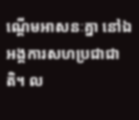ណ្តើមអាសនៈគ្នា នៅឯអង្គការសហប្រជាជាតិ។ ល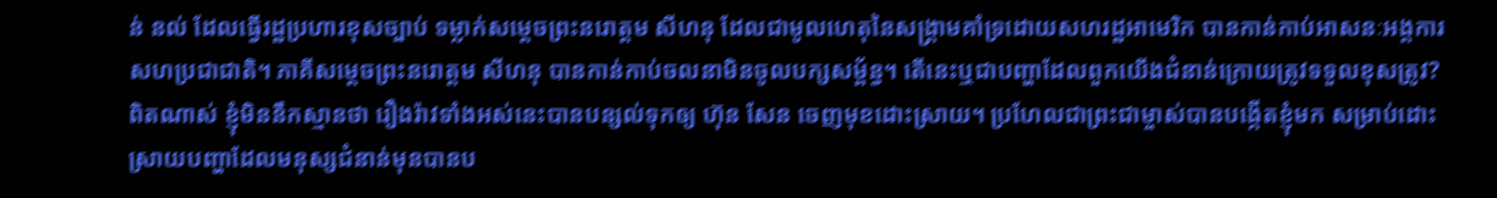ន់ នល់ ដែលធ្វើរដ្ឋប្រហារខុសច្បាប់ ទម្លាក់សម្តេចព្រះនរោត្តម សីហនុ ដែលជាមូលហេតុនៃសង្គ្រាមគាំទ្រដោយសហរដ្ឋអាមេរិក បានកាន់កាប់អាសនៈអង្គការសហប្រជាជាតិ។ ភាគីសម្តេចព្រះនរោត្តម សីហនុ បានកាន់កាប់ចលនាមិនចូលបក្សសម្ព័ន្ធ។ តើនេះឬជាបញ្ហាដែលពួកយើងជំនាន់ក្រោយត្រូវទទួលខុសត្រូវ?
ពិតណាស់ ខ្ញុំមិននឹកស្មានថា រឿងរ៉ាវទាំងអស់នេះបានបន្សល់ទុកឲ្យ ហ៊ុន សែន ចេញមុខដោះស្រាយ។ ប្រហែលជាព្រះជាម្ចាស់បានបង្កើតខ្ញុំមក សម្រាប់ដោះស្រាយបញ្ហាដែលមនុស្សជំនាន់មុនបានប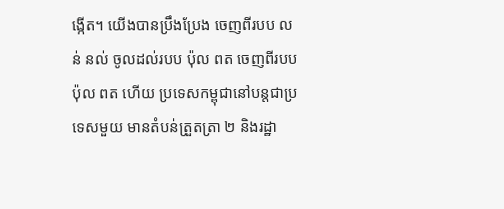ង្កើត។ យើងបានប្រឹងប្រែង ចេញពីរបប លន់ នល់ ចូលដល់របប ប៉ុល ពត ចេញពីរបប ប៉ុល ពត ហើយ ប្រទេសកម្ពុជានៅបន្តជាប្រទេសមួយ មានតំបន់ត្រួតត្រា ២ និងរដ្ឋា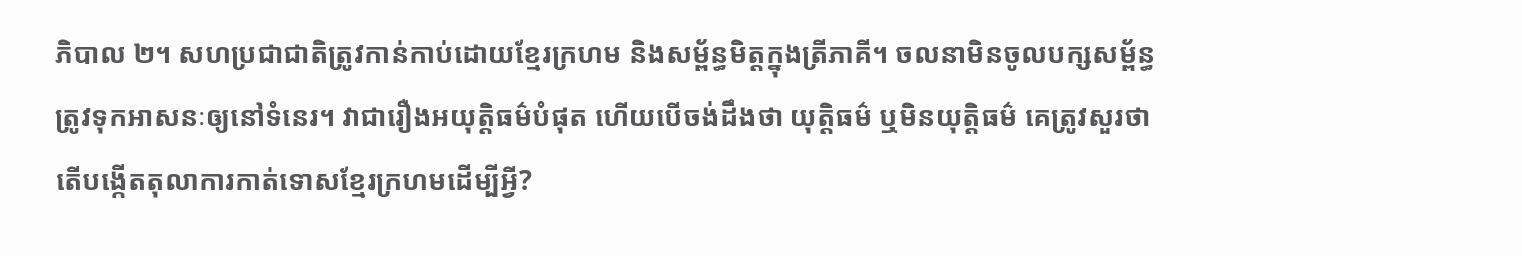ភិបាល ២។ សហប្រជាជាតិត្រូវកាន់កាប់ដោយខ្មែរក្រហម និងសម្ព័ន្ធមិត្តក្នុងត្រីភាគី។ ចលនាមិនចូលបក្សសម្ព័ន្ធត្រូវទុកអាសនៈឲ្យនៅទំនេរ។ វាជារឿងអយុត្តិធម៌បំផុត ហើយបើចង់ដឹងថា យុត្តិធម៌ ឬមិនយុត្តិធម៌ គេត្រូវសួរថា តើបង្កើតតុលាការកាត់ទោសខ្មែរក្រហមដើម្បីអ្វី?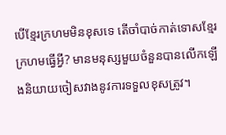បើខ្មែរក្រហមមិនខុសទេ តើចាំបាច់កាត់ទោសខ្មែរក្រហមធ្វើអី្វ? មានមនុស្សមួយចំនួនបានលើកឡើងនិយាយចៀសវាងនូវការទទួលខុសត្រូវ។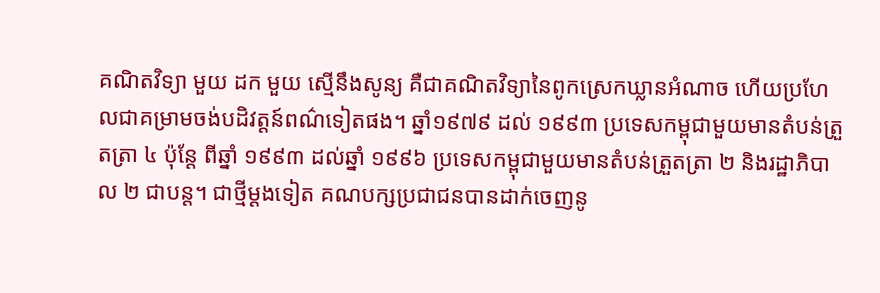គណិតវិទ្យា មួយ ដក មួយ ស្មើនឹងសូន្យ គឺជាគណិតវិទ្យានៃពូកស្រេកឃ្លានអំណាច ហើយប្រហែលជាគម្រាមចង់បដិវត្តន៍ពណ៌ទៀតផង។ ឆ្នាំ១៩៧៩ ដល់ ១៩៩៣ ប្រទេសកម្ពុជាមួយមានតំបន់ត្រួតត្រា ៤ ប៉ុន្តែ ពីឆ្នាំ ១៩៩៣ ដល់ឆ្នាំ ១៩៩៦ ប្រទេសកម្ពុជាមួយមានតំបន់ត្រួតត្រា ២ និងរដ្ឋាភិបាល ២ ជាបន្ត។ ជាថ្មីម្តងទៀត គណបក្សប្រជាជនបានដាក់ចេញនូ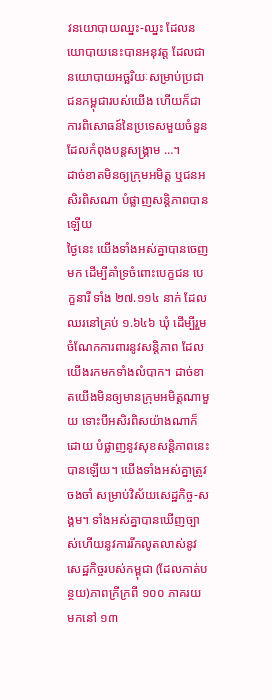វនយោបាយឈ្នះ-ឈ្នះ ដែលនយោបាយនេះបានអនុវត្ត ដែលជានយោបាយអច្ឆរិយៈសម្រាប់ប្រជាជនកម្ពុជារបស់យើង ហើយក៏ជាការពិសោធន៍នៃប្រទេសមួយចំនួន ដែលកំពុងបន្តសង្គ្រាម …។
ដាច់ខាតមិនឲ្យក្រុមអមិត្ត ឬជនអសិរពិសណា បំផ្លាញសន្តិភាពបានឡើយ
ថ្ងៃនេះ យើងទាំងអស់គ្នាបានចេញមក ដើម្បីគាំទ្រចំពោះបេក្ខជន បេក្ខនារី ទាំង ២៧.១១៤ នាក់ ដែលឈរនៅគ្រប់ ១.៦៤៦ ឃុំ ដើម្បីរួមចំណែកការពារនូវសន្តិភាព ដែលយើងរកមកទាំងលំបាក។ ដាច់ខាតយើងមិនឲ្យមានក្រុមអមិត្តណាមួយ ទោះបីអសិរពិសយ៉ាងណាក៏ដោយ បំផ្លាញនូវសុខសន្តិភាពនេះបានឡើយ។ យើងទាំងអស់គ្នាត្រូវចងចាំ សម្រាប់វិស័យសេដ្ឋកិច្ច-សង្គម។ ទាំងអស់គ្នាបានឃើញច្បាស់ហើយនូវការរីកលូតលាស់នូវសេដ្ឋកិច្ចរបស់កម្ពុជា (ដែលកាត់បន្ថយ)ភាពក្រីក្រពី ១០០ ភាគរយ មកនៅ ១៣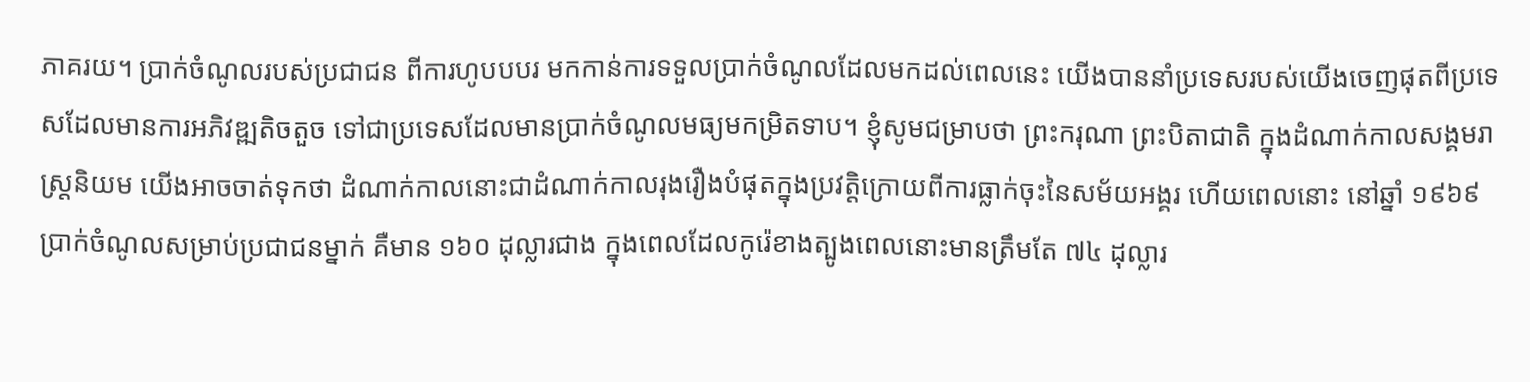ភាគរយ។ ប្រាក់ចំណូលរបស់ប្រជាជន ពីការហូបបបរ មកកាន់ការទទួលប្រាក់ចំណូលដែលមកដល់ពេលនេះ យើងបាននាំប្រទេសរបស់យើងចេញផុតពីប្រទេសដែលមានការអភិវឌ្ឍតិចតួច ទៅជាប្រទេសដែលមានប្រាក់ចំណូលមធ្យមកម្រិតទាប។ ខ្ញុំសូមជម្រាបថា ព្រះករុណា ព្រះបិតាជាតិ ក្នុងដំណាក់កាលសង្គមរាស្រ្តនិយម យើងអាចចាត់ទុកថា ដំណាក់កាលនោះជាដំណាក់កាលរុងរឿងបំផុតក្នុងប្រវត្តិក្រោយពីការធ្លាក់ចុះនៃសម័យអង្គរ ហើយពេលនោះ នៅឆ្នាំ ១៩៦៩ ប្រាក់ចំណូលសម្រាប់ប្រជាជនម្នាក់ គឺមាន ១៦០ ដុល្លារជាង ក្នុងពេលដែលកូរ៉េខាងត្បូងពេលនោះមានត្រឹមតែ ៧៤ ដុល្លារ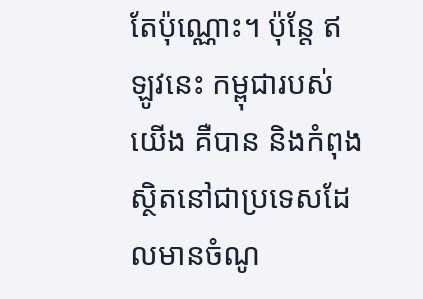តែប៉ុណ្ណោះ។ ប៉ុន្តែ ឥឡូវនេះ កម្ពុជារបស់យើង គឺបាន និងកំពុងស្ថិតនៅជាប្រទេសដែលមានចំណូ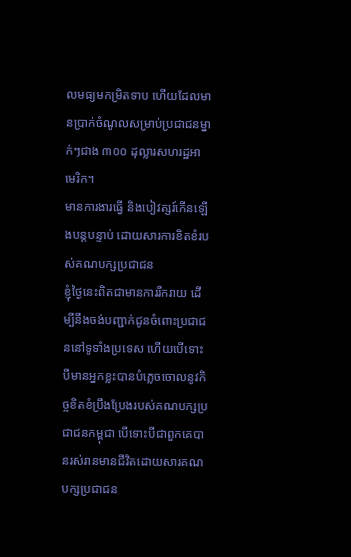លមធ្យមកម្រិតទាប ហើយដែលមានប្រាក់ចំណូលសម្រាប់ប្រជាជនម្នាក់ៗជាង ៣០០ ដុល្លារសហរដ្ឋអាមេរិក។
មានការងារធ្វើ និងបៀវត្សរ៍កើនឡើងបន្តបន្ទាប់ ដោយសារការខិតខំរបស់គណបក្សប្រជាជន
ខ្ញុំថ្ងៃនេះពិតជាមានការរីករាយ ដើម្បីនឹងចង់បញ្ជាក់ជូនចំពោះប្រជាជននៅទូទាំងប្រទេស ហើយបើទោះបីមានអ្នកខ្លះបានបំភ្លេចចោលនូវកិច្ចខិតខំប្រឹងប្រែងរបស់គណបក្សប្រជាជនកម្ពុជា បើទោះបីជាពួកគេបានរស់រានមានជីវិតដោយសារគណបក្សប្រជាជន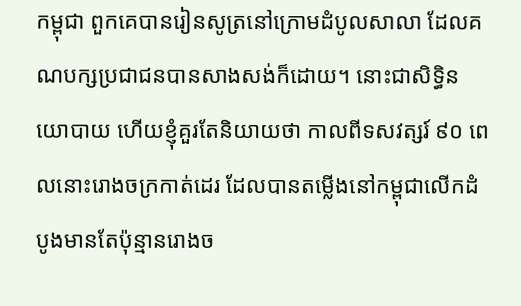កម្ពុជា ពួកគេបានរៀនសូត្រនៅក្រោមដំបូលសាលា ដែលគណបក្សប្រជាជនបានសាងសង់ក៏ដោយ។ នោះជាសិទ្ធិនយោបាយ ហើយខ្ញុំគួរតែនិយាយថា កាលពីទសវត្សរ៍ ៩០ ពេលនោះរោងចក្រកាត់ដេរ ដែលបានតម្លើងនៅកម្ពុជាលើកដំបូងមានតែប៉ុន្មានរោងច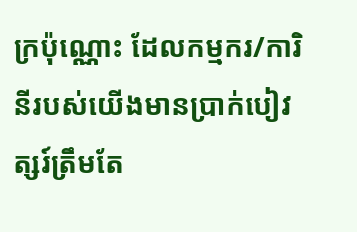ក្រប៉ុណ្ណោះ ដែលកម្មករ/ការិនីរបស់យើងមានប្រាក់បៀវត្សរ៍ត្រឹមតែ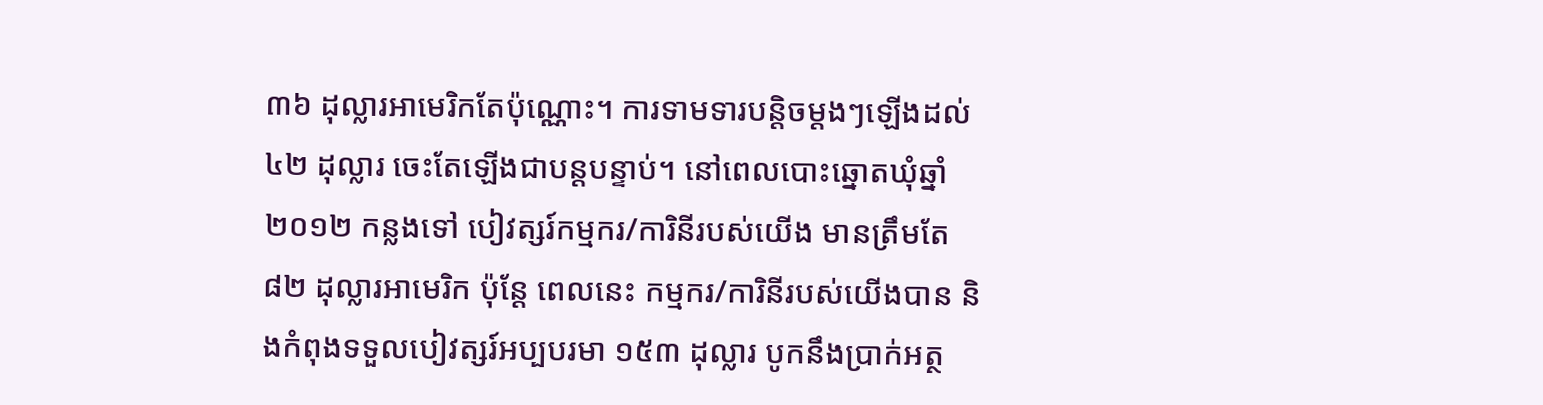៣៦ ដុល្លារអាមេរិកតែប៉ុណ្ណោះ។ ការទាមទារបន្តិចម្តងៗឡើងដល់ ៤២ ដុល្លារ ចេះតែឡើងជាបន្តបន្ទាប់។ នៅពេលបោះឆ្នោតឃុំឆ្នាំ ២០១២ កន្លងទៅ បៀវត្សរ៍កម្មករ/ការិនីរបស់យើង មានត្រឹមតែ ៨២ ដុល្លារអាមេរិក ប៉ុន្តែ ពេលនេះ កម្មករ/ការិនីរបស់យើងបាន និងកំពុងទទួលបៀវត្សរ៍អប្បបរមា ១៥៣ ដុល្លារ បូកនឹងប្រាក់អត្ថ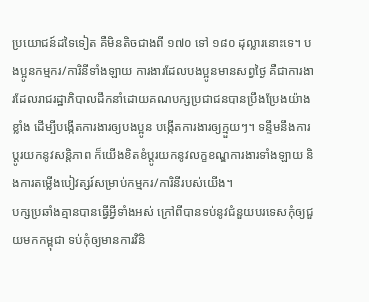ប្រយោជន៍ដទៃទៀត គឺមិនតិចជាងពី ១៧០ ទៅ ១៨០ ដុល្លារនោះទេ។ បងប្អូនកម្មករ/ការិនីទាំងឡាយ ការងារដែលបងប្អូនមានសព្វថ្ងៃ គឺជាការងារដែលរាជរដ្ឋាភិបាលដឹកនាំដោយគណបក្សប្រជាជនបានប្រឹងប្រែងយ៉ាងខ្លាំង ដើម្បីបង្កើតការងារឲ្យបងប្អូន បង្កើតការងារឲ្យក្មួយៗ។ ទន្ទឹមនឹងការប្តូរយកនូវសន្តិភាព ក៏យើងខិតខំប្តូរយកនូវលក្ខខណ្ឌការងារទាំងឡាយ និងការតម្លើងបៀវត្សរ៍សម្រាប់កម្មករ/ការិនីរបស់យើង។
បក្សប្រឆាំងគ្មានបានធ្វើអ្វីទាំងអស់ ក្រៅពីបានទប់នូវជំនួយបរទេសកុំឲ្យជួយមកកម្ពុជា ទប់កុំឲ្យមានការវិនិ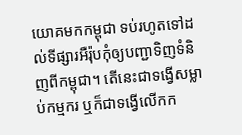យោគមកកម្ពុជា ទប់រហូតទៅដល់ទីផ្សារអឺរ៉ុបកុំឲ្យបញ្ជាទិញទំនិញពីកម្ពុជា។ តើនេះជាទង្វើសម្លាប់កម្មករ ឬក៏ជាទង្វើលើកក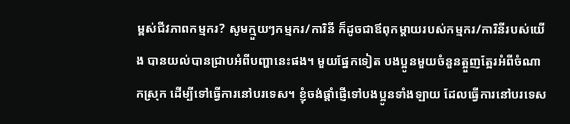ម្ពស់ជីវភាពកម្មករ? សូមក្មួយៗកម្មករ/ការិនី ក៏ដូចជាឪពុកម្តាយរបស់កម្មករ/ការិនីរបស់យើង បានយល់បានជ្រាបអំពីបញ្ហានេះផង។ មួយផ្នែកទៀត បងប្អូនមួយចំនួនត្អួញត្អែរអំពីចំណាកស្រុក ដើម្បីទៅធ្វើការនៅបរទេស។ ខ្ញុំចង់ផ្តាំផ្ញើទៅបងប្អូនទាំងឡាយ ដែលធ្វើការនៅបរទេស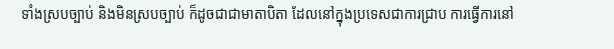ទាំងស្របច្បាប់ និងមិនស្របច្បាប់ ក៏ដូចជាជាមាតាបិតា ដែលនៅក្នុងប្រទេសជាការជ្រាប ការធ្វើការនៅ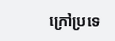ក្រៅប្រទេ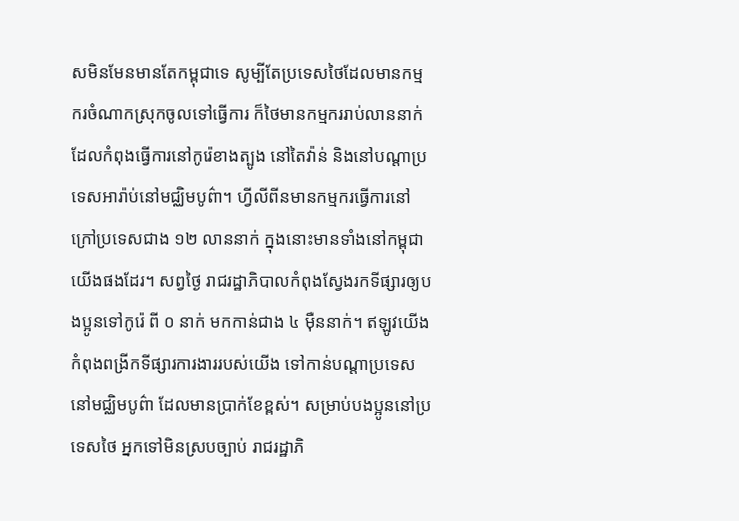សមិនមែនមានតែកម្ពុជាទេ សូម្បីតែប្រទេសថៃដែលមានកម្មករចំណាកស្រុកចូលទៅធ្វើការ ក៏ថៃមានកម្មកររាប់លាននាក់ ដែលកំពុងធ្វើការនៅកូរ៉េខាងត្បូង នៅតៃវ៉ាន់ និងនៅបណ្តាប្រទេសអារ៉ាប់នៅមជ្ឈិមបូព៌ា។ ហ្វីលីពីនមានកម្មករធ្វើការនៅក្រៅប្រទេសជាង ១២ លាននាក់ ក្នុងនោះមានទាំងនៅកម្ពុជាយើងផងដែរ។ សព្វថ្ងៃ រាជរដ្ឋាភិបាលកំពុងស្វែងរកទីផ្សារឲ្យបងប្អូនទៅកូរ៉េ ពី ០ នាក់ មកកាន់ជាង ៤ ម៉ឺននាក់។ ឥឡូវយើងកំពុងពង្រីកទីផ្សារការងាររបស់យើង ទៅកាន់បណ្តាប្រទេសនៅមជ្ឈិមបូព៌ា ដែលមានប្រាក់ខែខ្ពស់។ សម្រាប់បងប្អូននៅប្រទេសថៃ អ្នកទៅមិនស្របច្បាប់ រាជរដ្ឋាភិ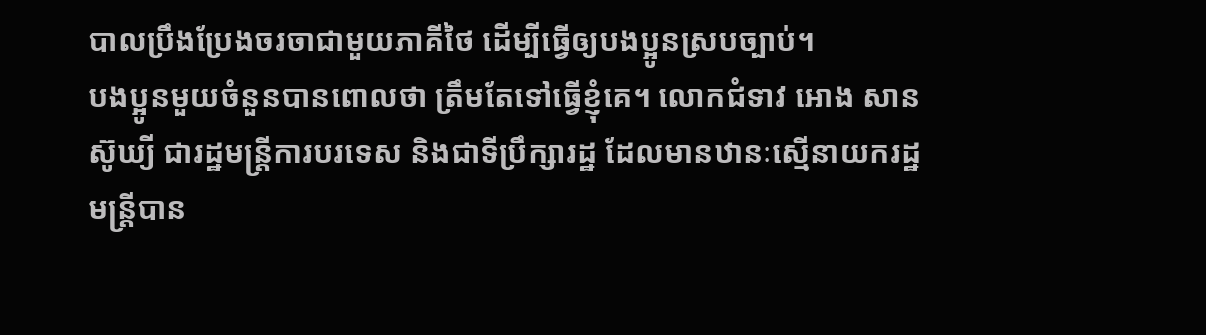បាលប្រឹងប្រែងចរចាជាមួយភាគីថៃ ដើម្បីធ្វើឲ្យបងប្អូនស្របច្បាប់។
បងប្អូនមួយចំនួនបានពោលថា ត្រឹមតែទៅធ្វើខ្ញុំគេ។ លោកជំទាវ អោង សានស៊ូឃ្យី ជារដ្ឋមន្រ្តីការបរទេស និងជាទីប្រឹក្សារដ្ឋ ដែលមានឋានៈស្មើនាយករដ្ឋមន្រ្តីបាន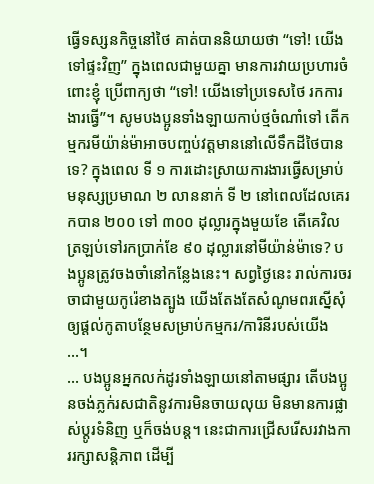ធ្វើទស្សនកិច្ចនៅថៃ គាត់បាននិយាយថា “ទៅ! យើងទៅផ្ទះវិញ” ក្នុងពេលជាមួយគ្នា មានការវាយប្រហារចំពោះខ្ញុំ ប្រើពាក្យថា “ទៅ! យើងទៅប្រទេសថៃ រកការងារធ្វើ”។ សូមបងប្អូនទាំងឡាយកាប់ថ្មចំណាំទៅ តើកម្មករមីយ៉ាន់ម៉ាអាចបញ្ចប់វត្តមាននៅលើទឹកដីថៃបានទេ? ក្នុងពេល ទី ១ ការដោះស្រាយការងារធ្វើសម្រាប់មនុស្សប្រមាណ ២ លាននាក់ ទី ២ នៅពេលដែលគេរកបាន ២០០ ទៅ ៣០០ ដុល្លារក្នុងមួយខែ តើគេវិលត្រឡប់ទៅរកប្រាក់ខែ ៩០ ដុល្លារនៅមីយ៉ាន់ម៉ាទេ? បងប្អូនត្រូវចងចាំនៅកន្លែងនេះ។ សព្វថ្ងៃនេះ រាល់ការចរចាជាមួយកូរ៉េខាងត្បូង យើងតែងតែសំណូមពរស្នើសុំឲ្យផ្តល់កូតាបន្ថែមសម្រាប់កម្មករ/ការិនីរបស់យើង …។
… បងប្អូនអ្នកលក់ដូរទាំងឡាយនៅតាមផ្សារ តើបងប្អូនចង់ភ្លក់រសជាតិនូវការមិនចាយលុយ មិនមានការផ្លាស់ប្តូរទំនិញ ឬក៏ចង់បន្ត។ នេះជាការជ្រើសរើសរវាងការរក្សាសន្តិភាព ដើម្បី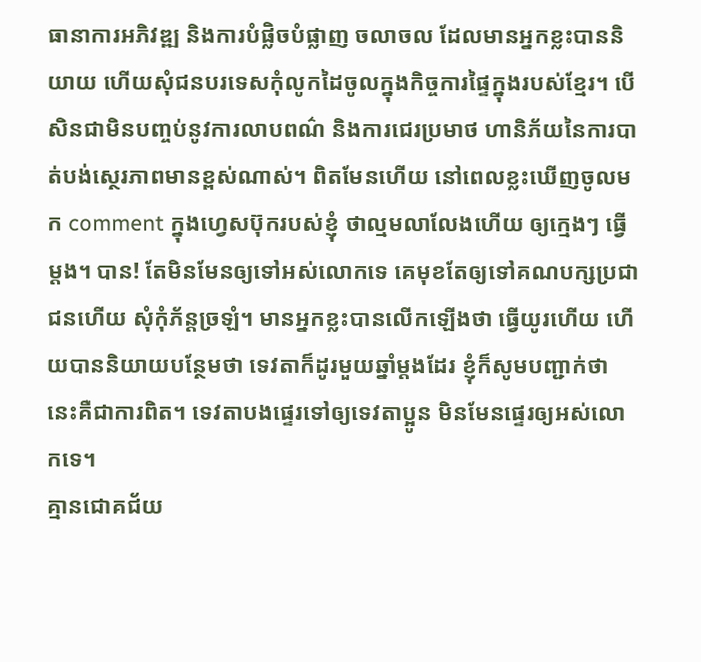ធានាការអភិវឌ្ឍ និងការបំផ្លិចបំផ្លាញ ចលាចល ដែលមានអ្នកខ្លះបាននិយាយ ហើយសុំជនបរទេសកុំលូកដៃចូលក្នុងកិច្ចការផ្ទៃក្នុងរបស់ខ្មែរ។ បើសិនជាមិនបញ្ចប់នូវការលាបពណ៌ និងការជេរប្រមាថ ហានិភ័យនៃការបាត់បង់ស្ថេរភាពមានខ្ពស់ណាស់។ ពិតមែនហើយ នៅពេលខ្លះឃើញចូលមក comment ក្នុងហ្វេសប៊ុករបស់ខ្ញុំ ថាល្មមលាលែងហើយ ឲ្យក្មេងៗ ធ្វើម្តង។ បាន! តែមិនមែនឲ្យទៅអស់លោកទេ គេមុខតែឲ្យទៅគណបក្សប្រជាជនហើយ សុំកុំភ័ន្តច្រឡំ។ មានអ្នកខ្លះបានលើកឡើងថា ធ្វើយូរហើយ ហើយបាននិយាយបន្ថែមថា ទេវតាក៏ដូរមួយឆ្នាំម្តងដែរ ខ្ញុំក៏សូមបញ្ជាក់ថា នេះគឺជាការពិត។ ទេវតាបងផ្ទេរទៅឲ្យទេវតាប្អូន មិនមែនផ្ទេរឲ្យអស់លោកទេ។
គ្មានជោគជ័យ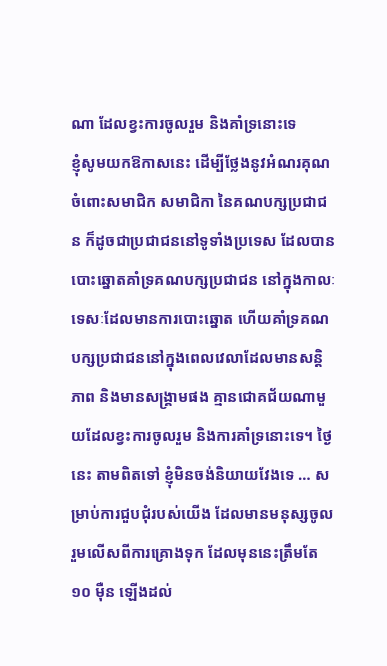ណា ដែលខ្វះការចូលរួម និងគាំទ្រនោះទេ
ខ្ញុំសូមយកឱកាសនេះ ដើម្បីថ្លែងនូវអំណរគុណចំពោះសមាជិក សមាជិកា នៃគណបក្សប្រជាជន ក៏ដូចជាប្រជាជននៅទូទាំងប្រទេស ដែលបានបោះឆ្នោតគាំទ្រគណបក្សប្រជាជន នៅក្នុងកាលៈទេសៈដែលមានការបោះឆ្នោត ហើយគាំទ្រគណបក្សប្រជាជននៅក្នុងពេលវេលាដែលមានសន្តិភាព និងមានសង្រ្គាមផង គ្មានជោគជ័យណាមួយដែលខ្វះការចូលរួម និងការគាំទ្រនោះទេ។ ថ្ងៃនេះ តាមពិតទៅ ខ្ញុំមិនចង់និយាយវែងទេ … សម្រាប់ការជួបជុំរបស់យើង ដែលមានមនុស្សចូលរួមលើសពីការគ្រោងទុក ដែលមុននេះត្រឹមតែ ១០ ម៉ឺន ឡើងដល់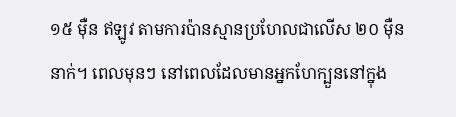១៥ ម៉ឺន ឥឡូវ តាមការប៉ានស្មានប្រហែលជាលើស ២០ ម៉ឺននាក់។ ពេលមុនៗ នៅពេលដែលមានអ្នកហែក្បួននៅក្នុង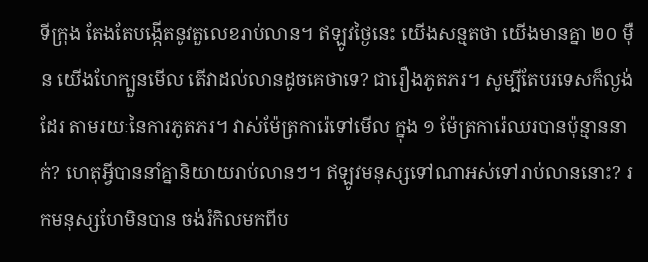ទីក្រុង តែងតែបង្កើតនូវតួលេខរាប់លាន។ ឥឡូវថ្ងៃនេះ យើងសន្មតថា យើងមានគ្នា ២០ ម៉ឺន យើងហែក្បួនមើល តើវាដល់លានដូចគេថាទេ? ជារឿងភូតភរ។ សូម្បីតែបរទេសក៏ល្ងង់ដែរ តាមរយៈនៃការភូតភរ។ វាស់ម៉ែត្រការ៉េទៅមើល ក្នុង ១ ម៉ែត្រការ៉េឈរបានប៉ុន្មាននាក់? ហេតុអ្វីបាននាំគ្នានិយាយរាប់លានៗ។ ឥឡូវមនុស្សទៅណាអស់ទៅរាប់លាននោះ? រកមនុស្សហែមិនបាន ចង់រំកិលមកពីប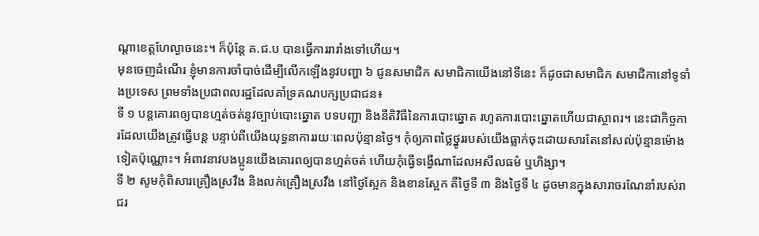ណ្តាខេត្តហែល្ងាចនេះ។ ក៏ប៉ុន្តែ គ.ជ.ប បានធ្វើការរារាំងទៅហើយ។
មុនចេញដំណើរ ខ្ញុំមានការចាំបាច់ដើម្បីលើកឡើងនូវបញ្ហា ៦ ជូនសមាជិក សមាជិកាយើងនៅទីនេះ ក៏ដូចជាសមាជិក សមាជិកានៅទូទាំងប្រទេស ព្រមទាំងប្រជាពលរដ្ឋដែលគាំទ្រគណបក្សប្រជាជន៖
ទី ១ បន្តគោរពឲ្យបានហ្មត់ចត់នូវច្បាប់បោះឆ្នោត បទបញ្ជា និងនីតិវិធីនៃការបោះឆ្នោត រហូតការបោះឆ្នោតហើយជាស្ថាពរ។ នេះជាកិច្ចការដែលយើងត្រូវធ្វើបន្ត បន្ទាប់ពីយើងយុទ្ធនាការរយៈពេលប៉ុន្មានថ្ងៃ។ កុំឲ្យភាពថ្លៃថ្នូររបស់យើងធ្លាក់ចុះដោយសារតែនៅសល់ប៉ុន្មានម៉ោងទៀតប៉ុណ្ណោះ។ អំពាវនាវបងប្អូនយើងគោរពឲ្យបានហ្មត់ចត់ ហើយកុំធ្វើទង្វើណាដែលអសីលធម៌ ឬហិង្សា។
ទី ២ សូមកុំពិសារគ្រឿងស្រវឹង និងលក់គ្រឿងស្រវឹង នៅថ្ងៃស្អែក និងខានស្អែក គឺថ្ងៃទី ៣ និងថ្ងៃទី ៤ ដូចមានក្នុងសារាចរណែនាំរបស់រាជរ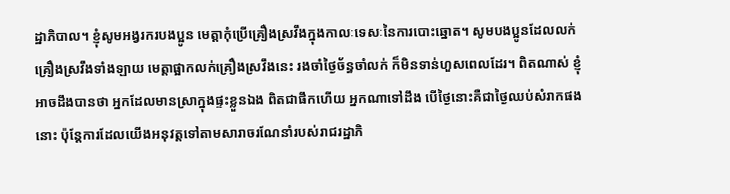ដ្ឋាភិបាល។ ខ្ញុំសូមអង្វរករបងប្អូន មេត្តាកុំប្រើគ្រឿងស្រវឹងក្នុងកាលៈទេសៈនៃការបោះឆ្នោត។ សូមបងប្អូនដែលលក់គ្រឿងស្រវឹងទាំងឡាយ មេត្តាផ្អាកលក់គ្រឿងស្រវឹងនេះ រងចាំថ្ងៃច័ន្ធចាំលក់ ក៏មិនទាន់ហួសពេលដែរ។ ពិតណាស់ ខ្ញុំអាចដឹងបានថា អ្នកដែលមានស្រាក្នុងផ្ទះខ្លួនឯង ពិតជាផឹកហើយ អ្នកណាទៅដឹង បើថ្ងៃនោះគឺជាថ្ងៃឈប់សំរាកផងនោះ ប៉ុន្តែការដែលយើងអនុវត្តទៅតាមសារាចរណែនាំរបស់រាជរដ្ឋាភិ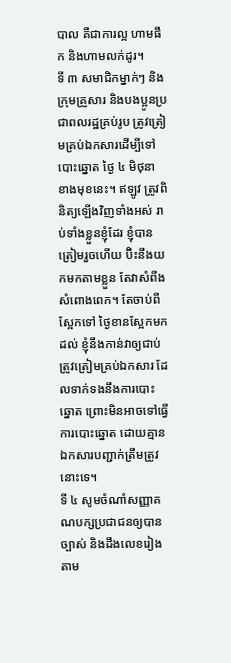បាល គឺជាការល្អ ហាមផឹក និងហាមលក់ដូរ។
ទី ៣ សមាជិកម្នាក់ៗ និងក្រុមគ្រួសារ និងបងប្អូនប្រជាពលរដ្ឋគ្រប់រូប ត្រូវត្រៀមគ្រប់ឯកសារដើម្បីទៅបោះឆ្នោត ថ្ងៃ ៤ មិថុនា ខាងមុខនេះ។ ឥឡូវ ត្រូវពិនិត្យឡើងវិញទាំងអស់ រាប់ទាំងខ្លួនខ្ញុំដែរ ខ្ញុំបានត្រៀមរួចហើយ ប៊ិះនឹងយកមកតាមខ្លួន តែវាសំពីងសំពោងពេក។ តែចាប់ពីស្អែកទៅ ថ្ងៃខានស្អែកមកដល់ ខ្ញុំនឹងកាន់វាឲ្យជាប់ ត្រូវត្រៀមគ្រប់ឯកសារ ដែលទាក់ទងនឹងការបោះឆ្នោត ព្រោះមិនអាចទៅធ្វើការបោះឆ្នោត ដោយគ្មានឯកសារបញ្ជាក់ត្រឹមត្រូវនោះទេ។
ទី ៤ សូមចំណាំសញ្ញាគណបក្សប្រជាជនឲ្យបានច្បាស់ និងដឹងលេខរៀងតាម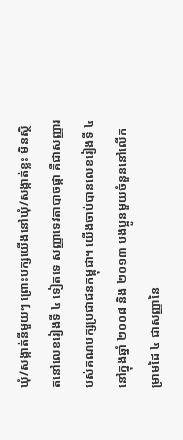ឃុំ/សង្កាត់នីមួយៗ ព្រោះបក្សយើងនៅឃុំ/សង្កាត់ខ្លះ មិនស្ថិតនៅលេខរៀងទី ៤ ទៀតទេ សញ្ញាទេវតាបាចផ្កា គឺជាសញ្ញារបស់គណបក្សប្រជាជនកម្ពុជា។ យើងចាប់បានលេខរៀងទី ៤ នៅក្នុងឆ្នាំ ២០០៨ និង ២០១៣ បងប្អូនមួយចំនួននៅលើកម្រាមដៃ ៤ ជាសញ្ញានៃ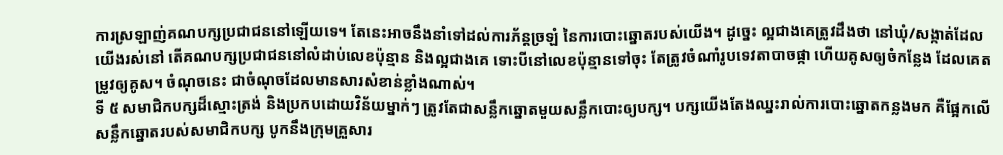ការស្រឡាញ់គណបក្សប្រជាជននៅឡើយទេ។ តែនេះអាចនឹងនាំទៅដល់ការភ័ន្តច្រឡំ នៃការបោះឆ្នោតរបស់យើង។ ដូច្នេះ ល្អជាងគេត្រូវដឹងថា នៅឃុំ/សង្កាត់ដែលយើងរស់នៅ តើគណបក្សប្រជាជននៅលំដាប់លេខប៉ុន្មាន និងល្អជាងគេ ទោះបីនៅលេខប៉ុន្មានទៅចុះ តែត្រូវចំណាំរូបទេវតាបាចផ្កា ហើយគូសឲ្យចំកន្លែង ដែលគេតម្រូវឲ្យគូស។ ចំណុចនេះ ជាចំណុចដែលមានសារសំខាន់ខ្លាំងណាស់។
ទី ៥ សមាជិកបក្សដ៏ស្មោះត្រង់ និងប្រកបដោយវិន័យម្នាក់ៗ ត្រូវតែជាសន្លឹកឆ្នោតមួយសន្លឹកបោះឲ្យបក្ស។ បក្សយើងតែងឈ្នះរាល់ការបោះឆ្នោតកន្លងមក គឺផ្អែកលើសន្លឹកឆ្នោតរបស់សមាជិកបក្ស បូកនឹងក្រុមគ្រួសារ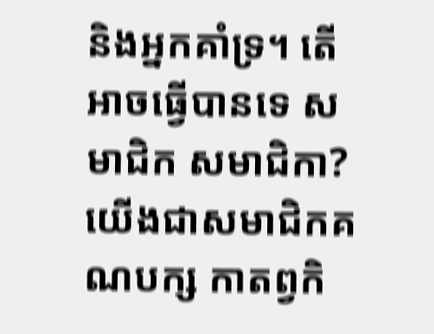និងអ្នកគាំទ្រ។ តើអាចធ្វើបានទេ សមាជិក សមាជិកា? យើងជាសមាជិកគណបក្ស កាតព្វកិ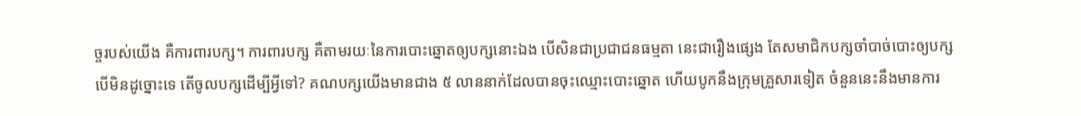ច្ចរបស់យើង គឺការពារបក្ស។ ការពារបក្ស គឺតាមរយៈនៃការបោះឆ្នោតឲ្យបក្សនោះឯង បើសិនជាប្រជាជនធម្មតា នេះជារឿងផ្សេង តែសមាជិកបក្សចាំបាច់បោះឲ្យបក្ស បើមិនដូច្នោះទេ តើចូលបក្សដើម្បីអ្វីទៅ? គណបក្សយើងមានជាង ៥ លាននាក់ដែលបានចុះឈ្មោះបោះឆ្នោត ហើយបូកនឹងក្រុមគ្រួសារទៀត ចំនួននេះនឹងមានការ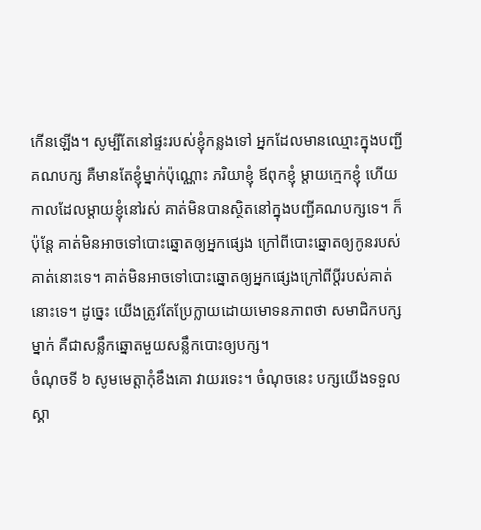កើនឡើង។ សូម្បីតែនៅផ្ទះរបស់ខ្ញុំកន្លងទៅ អ្នកដែលមានឈ្មោះក្នុងបញ្ជីគណបក្ស គឺមានតែខ្ញុំម្នាក់ប៉ុណ្ណោះ ភរិយាខ្ញុំ ឪពុកខ្ញុំ ម្តាយក្មេកខ្ញុំ ហើយកាលដែលម្តាយខ្ញុំនៅរស់ គាត់មិនបានស្ថិតនៅក្នុងបញ្ជីគណបក្សទេ។ ក៏ប៉ុន្តែ គាត់មិនអាចទៅបោះឆ្នោតឲ្យអ្នកផ្សេង ក្រៅពីបោះឆ្នោតឲ្យកូនរបស់គាត់នោះទេ។ គាត់មិនអាចទៅបោះឆ្នោតឲ្យអ្នកផ្សេងក្រៅពីប្តីរបស់គាត់នោះទេ។ ដូច្នេះ យើងត្រូវតែប្រែក្លាយដោយមោទនភាពថា សមាជិកបក្សម្នាក់ គឺជាសន្លឹកឆ្នោតមួយសន្លឹកបោះឲ្យបក្ស។
ចំណុចទី ៦ សូមមេត្តាកុំខឹងគោ វាយរទេះ។ ចំណុចនេះ បក្សយើងទទួលស្គា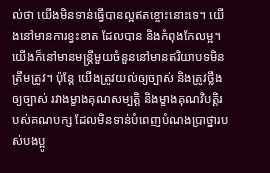ល់ថា យើងមិនទាន់ធ្វើបានល្អឥតខ្ចោះនោះទេ។ យើងនៅមានការខ្វះខាត ដែលបាន និងកំពុងកែលម្អ។ យើងក៏នៅមានមន្រ្តីមួយចំនួននៅមានឥរិយាបទមិនត្រឹមត្រូវ។ ប៉ុន្តែ យើងត្រូវយល់ឲ្យច្បាស់ និងត្រូវថ្លឹងឲ្យច្បាស់ រវាងម្ខាងគុណសម្បត្តិ និងម្ខាងគុណវិបត្តិរបស់គណបក្ស ដែលមិនទាន់បំពេញបំណងប្រាថ្នារបស់បងប្អូ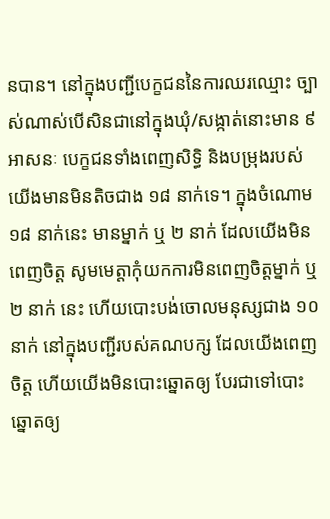នបាន។ នៅក្នុងបញ្ជីបេក្ខជននៃការឈរឈ្មោះ ច្បាស់ណាស់បើសិនជានៅក្នុងឃុំ/សង្កាត់នោះមាន ៩ អាសនៈ បេក្ខជនទាំងពេញសិទ្ធិ និងបម្រុងរបស់យើងមានមិនតិចជាង ១៨ នាក់ទេ។ ក្នុងចំណោម ១៨ នាក់នេះ មានម្នាក់ ឬ ២ នាក់ ដែលយើងមិនពេញចិត្ត សូមមេត្តាកុំយកការមិនពេញចិត្តម្នាក់ ឬ ២ នាក់ នេះ ហើយបោះបង់ចោលមនុស្សជាង ១០ នាក់ នៅក្នុងបញ្ជីរបស់គណបក្ស ដែលយើងពេញចិត្ត ហើយយើងមិនបោះឆ្នោតឲ្យ បែរជាទៅបោះឆ្នោតឲ្យ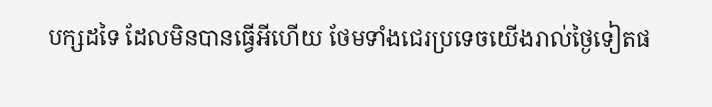បក្សដទៃ ដែលមិនបានធ្វើអីហើយ ថែមទាំងជេរប្រទេចយើងរាល់ថ្ងៃទៀតផ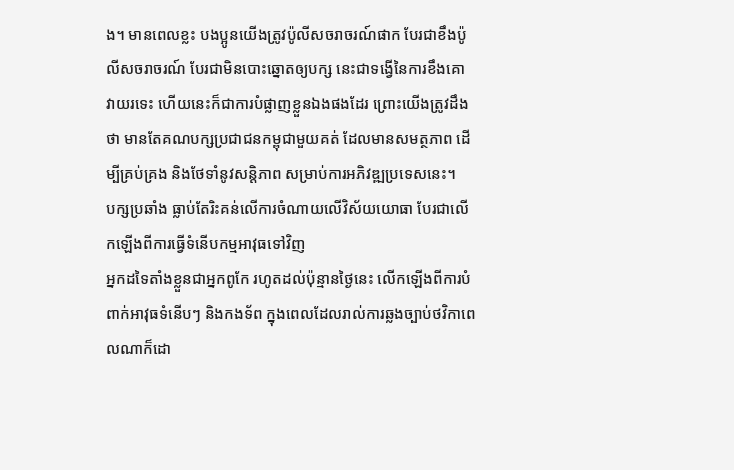ង។ មានពេលខ្លះ បងប្អូនយើងត្រូវប៉ូលីសចរាចរណ៍ផាក បែរជាខឹងប៉ូលីសចរាចរណ៍ បែរជាមិនបោះឆ្នោតឲ្យបក្ស នេះជាទង្វើនៃការខឹងគោ វាយរទេះ ហើយនេះក៏ជាការបំផ្លាញខ្លួនឯងផងដែរ ព្រោះយើងត្រូវដឹងថា មានតែគណបក្សប្រជាជនកម្ពុជាមួយគត់ ដែលមានសមត្ថភាព ដើម្បីគ្រប់គ្រង និងថែទាំនូវសន្តិភាព សម្រាប់ការអភិវឌ្ឍប្រទេសនេះ។
បក្សប្រឆាំង ធ្លាប់តែរិះគន់លើការចំណាយលើវិស័យយោធា បែរជាលើកឡើងពីការធ្វើទំនើបកម្មអាវុធទៅវិញ
អ្នកដទៃតាំងខ្លួនជាអ្នកពូកែ រហូតដល់ប៉ុន្មានថ្ងៃនេះ លើកឡើងពីការបំពាក់អាវុធទំនើបៗ និងកងទ័ព ក្នុងពេលដែលរាល់ការឆ្លងច្បាប់ថវិកាពេលណាក៏ដោ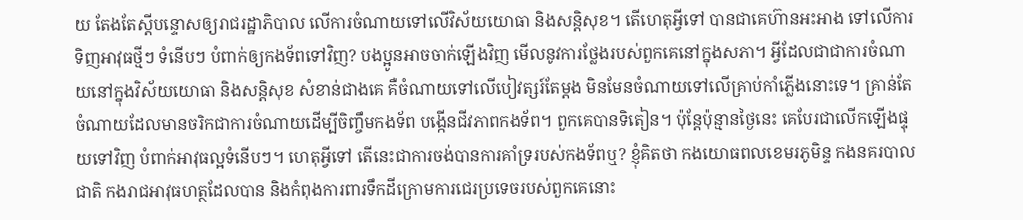យ តែងតែស្តីបន្ទោសឲ្យរាជរដ្ឋាភិបាល លើការចំណាយទៅលើវិស័យយោធា និងសន្តិសុខ។ តើហេតុអ្វីទៅ បានជាគេហ៊ានអះអាង ទៅលើការទិញអាវុធថ្មីៗ ទំនើបៗ បំពាក់ឲ្យកងទ័ពទៅវិញ? បងប្អូនអាចចាក់ឡើងវិញ មើលនូវការថ្លែងរបស់ពួកគេនៅក្នុងសភា។ អ្វីដែលជាជាការចំណាយនៅក្នុងវិស័យយោធា និងសន្តិសុខ សំខាន់ជាងគេ គឺចំណាយទៅលើបៀវត្សរ៍តែម្តង មិនមែនចំណាយទៅលើគ្រាប់កាំភ្លើងនោះទេ។ គ្រាន់តែចំណាយដែលមានចរិកជាការចំណាយដើម្បីចិញ្ចឹមកងទ័ព បង្កើនជីវភាពកងទ័ព។ ពួកគេបានទិតៀន។ ប៉ុន្តែប៉ុន្មានថ្ងៃនេះ គេបែរជាលើកឡើងផ្ទុយទៅវិញ បំពាក់អាវុធល្អទំនើបៗ។ ហេតុអ្វីទៅ តើនេះជាការចង់បានការគាំទ្ររបស់កងទ័ពឬ? ខ្ញុំគិតថា កងយោធពលខេមរភូមិន្ទ កងនគរបាលជាតិ កងរាជអាវុធហត្ថដែលបាន និងកំពុងការពារទឹកដីក្រោមការជេរប្រទេចរបស់ពួកគេនោះ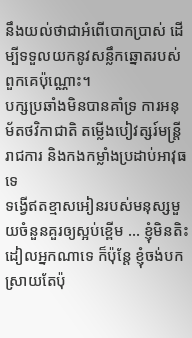នឹងយល់ថាជាអំពើបោកប្រាស់ ដើម្បីទទួលយកនូវសន្លឹកឆ្នោតរបស់ពួកគេប៉ុណ្ណោះ។
បក្សប្រឆាំងមិនបានគាំទ្រ ការអនុម័តថវិកាជាតិ តម្លើងបៀវត្សរ៍មន្រ្តីរាជការ និងកងកម្លាំងប្រដាប់អាវុធទេ
ទង្វើឥតខ្មាសអៀនរបស់មនុស្សមួយចំនួនគួរឲ្យស្អប់ខ្ពើម … ខ្ញុំមិនតិះដៀលអ្នកណាទេ ក៏ប៉ុន្តែ ខ្ញុំចង់បកស្រាយតែប៉ុ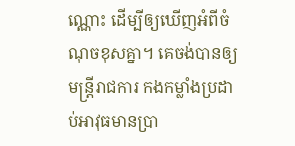ណ្ណោះ ដើម្បីឲ្យឃើញអំពីចំណុចខុសគ្នា។ គេចង់បានឲ្យមន្រ្តីរាជការ កងកម្លាំងប្រដាប់អាវុធមានប្រា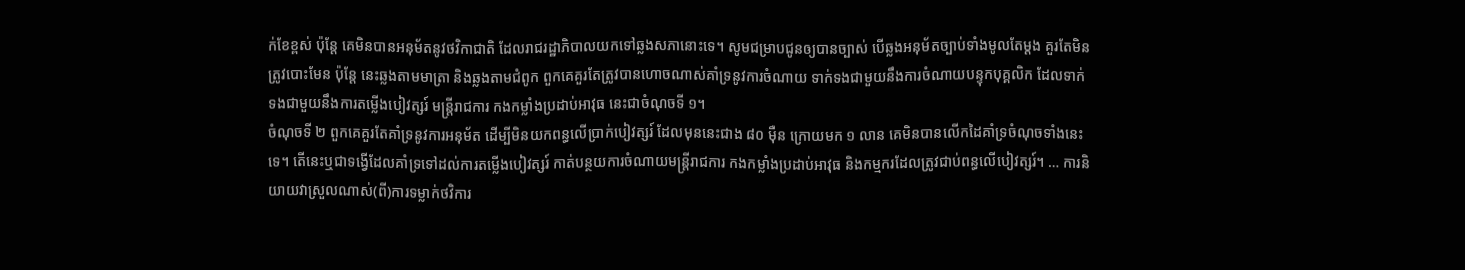ក់ខែខ្ពស់ ប៉ុន្តែ គេមិនបានអនុម័តនូវថវិកាជាតិ ដែលរាជរដ្ឋាភិបាលយកទៅឆ្លងសភានោះទេ។ សូមជម្រាបជូនឲ្យបានច្បាស់ បើឆ្លងអនុម័តច្បាប់ទាំងមូលតែម្តង គួរតែមិនត្រូវបោះមែន ប៉ុន្តែ នេះឆ្លងតាមមាត្រា និងឆ្លងតាមជំពូក ពួកគេគួរតែត្រូវបានហោចណាស់គាំទ្រនូវការចំណាយ ទាក់ទងជាមួយនឹងការចំណាយបន្ទុកបុគ្គលិក ដែលទាក់ទងជាមួយនឹងការតម្លើងបៀវត្សរ៍ មន្រ្តីរាជការ កងកម្លាំងប្រដាប់អាវុធ នេះជាចំណុចទី ១។
ចំណុចទី ២ ពួកគេគួរតែគាំទ្រនូវការអនុម័ត ដើម្បីមិនយកពន្ធលើប្រាក់បៀវត្សរ៍ ដែលមុននេះជាង ៨០ ម៉ឺន ក្រោយមក ១ លាន គេមិនបានលើកដៃគាំទ្រចំណុចទាំងនេះទេ។ តើនេះឬជាទង្វើដែលគាំទ្រទៅដល់ការតម្លើងបៀវត្សរ៍ កាត់បន្ថយការចំណាយមន្រ្តីរាជការ កងកម្លាំងប្រដាប់អាវុធ និងកម្មករដែលត្រូវជាប់ពន្ធលើបៀវត្សរ៍។ … ការនិយាយវាស្រួលណាស់(ពី)ការទម្លាក់ថវិការ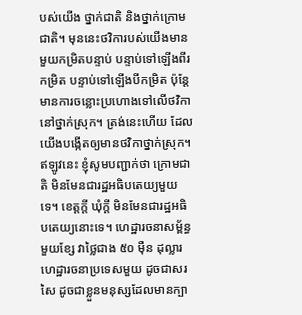បស់យើង ថ្នាក់ជាតិ និងថ្នាក់ក្រោមជាតិ។ មុននេះថវិការបស់យើងមានមួយកម្រិតបន្ទាប់ បន្ទាប់ទៅឡើងពីរកម្រិត បន្ទាប់ទៅឡើងបីកម្រិត ប៉ុន្តែ មានការចន្លោះប្រហោងទៅលើថវិកានៅថ្នាក់ស្រុក។ ត្រង់នេះហើយ ដែលយើងបង្កើតឲ្យមានថវិកាថ្នាក់ស្រុក។ ឥឡូវនេះ ខ្ញុំសូមបញ្ជាក់ថា ក្រោមជាតិ មិនមែនជារដ្ឋអធិបតេយ្យមួយទេ។ ខេត្តក្តី ឃុំក្តី មិនមែនជារដ្ឋអធិបតេយ្យនោះទេ។ ហេដ្ឋារចនាសម្ព័ន្ធមួយខ្សែ វាថ្លៃជាង ៥០ ម៉ឺន ដុល្លារ ហេដ្ឋារចនាប្រទេសមួយ ដូចជាសរសៃ ដូចជាខ្លួនមនុស្សដែលមានក្បា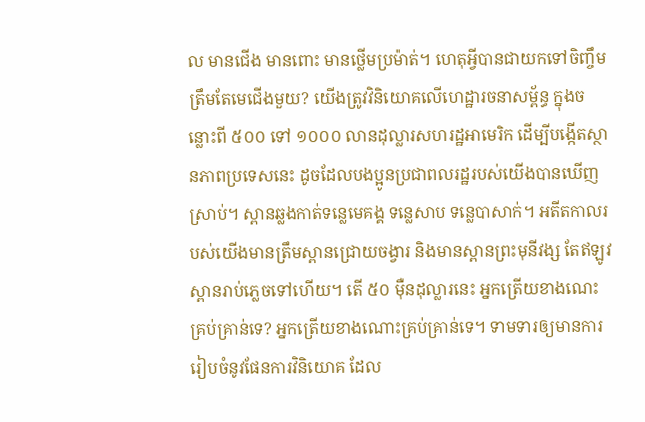ល មានជើង មានពោះ មានថ្លើមប្រម៉ាត់។ ហេតុអ្វីបានជាយកទៅចិញ្ចឹមត្រឹមតែមេជើងមួយ? យើងត្រូវវិនិយោគលើហេដ្ឋារចនាសម្ព័ន្ធ ក្នុងចន្លោះពី ៥០០ ទៅ ១០០០ លានដុល្លារសហរដ្ឋអាមេរិក ដើម្បីបង្កើតស្ថានភាពប្រទេសនេះ ដូចដែលបងប្អូនប្រជាពលរដ្ឋរបស់យើងបានឃើញស្រាប់។ ស្ពានឆ្លងកាត់ទន្លេមេគង្គ ទន្លេសាប ទន្លេបាសាក់។ អតីតកាលរបស់យើងមានត្រឹមស្ពានជ្រោយចង្វារ និងមានស្ពានព្រះមុនីវង្ស តែឥឡូវស្ពានរាប់ភ្លេចទៅហើយ។ តើ ៥០ ម៉ឺនដុល្លារនេះ អ្នកត្រើយខាងណេះគ្រប់គ្រាន់ទេ? អ្នកត្រើយខាងណោះគ្រប់គ្រាន់ទេ។ ទាមទារឲ្យមានការរៀបចំនូវផែនការវិនិយោគ ដែល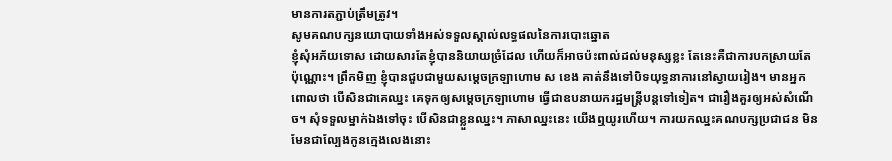មានការតភ្ជាប់ត្រឹមត្រូវ។
សូមគណបក្សនយោបាយទាំងអស់ទទួលស្គាល់លទ្ធផលនៃការបោះឆ្នោត
ខ្ញុំសុំអភ័យទោស ដោយសារតែខ្ញុំបាននិយាយច្រំដែល ហើយក៏អាចប៉ះពាល់ដល់មនុស្សខ្លះ តែនេះគឺជាការបកស្រាយតែប៉ុណ្ណោះ។ ព្រឹកមិញ ខ្ញុំបានជួបជាមួយសម្តេចក្រឡាហោម ស ខេង គាត់នឹងទៅបិទយុទ្ធនាការនៅស្វាយរៀង។ មានអ្នកពោលថា បើសិនជាគេឈ្នះ គេទុកឲ្យសម្តេចក្រឡាហោម ធ្វើជាឧបនាយករដ្ឋមន្រ្តីបន្តទៅទៀត។ ជារឿងគួរឲ្យអស់សំណើច។ សុំទទួលម្នាក់ឯងទៅចុះ បើសិនជាខ្លួនឈ្នះ។ ភាសាឈ្នះនេះ យើងឮយូរហើយ។ ការយកឈ្នះគណបក្សប្រជាជន មិនមែនជាល្បែងកូនក្មេងលេងនោះ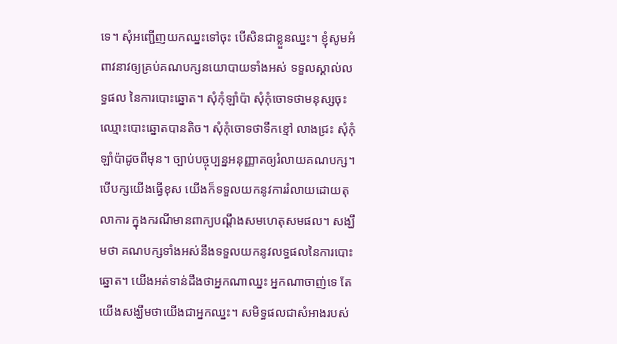ទេ។ សុំអញ្ជើញយកឈ្នះទៅចុះ បើសិនជាខ្លួនឈ្នះ។ ខ្ញុំសូមអំពាវនាវឲ្យគ្រប់គណបក្សនយោបាយទាំងអស់ ទទួលស្គាល់លទ្ធផល នៃការបោះឆ្នោត។ សុំកុំឡាំប៉ា សុំកុំចោទថាមនុស្សចុះឈ្មោះបោះឆ្នោតបានតិច។ សុំកុំចោទថាទឹកខ្មៅ លាងជ្រះ សុំកុំឡាំប៉ាដូចពីមុន។ ច្បាប់បច្ចុប្បន្នអនុញ្ញាតឲ្យរំលាយគណបក្ស។ បើបក្សយើងធ្វើខុស យើងក៏ទទួលយកនូវការរំលាយដោយតុលាការ ក្នុងករណីមានពាក្យបណ្តឹងសមហេតុសមផល។ សង្ឃឹមថា គណបក្សទាំងអស់នឹងទទួលយកនូវលទ្ធផលនៃការបោះឆ្នោត។ យើងអត់ទាន់ដឹងថាអ្នកណាឈ្នះ អ្នកណាចាញ់ទេ តែយើងសង្ឃឹមថាយើងជាអ្នកឈ្នះ។ សមិទ្ធផលជាសំអាងរបស់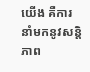យើង គឺការនាំមកនូវសន្តិភាព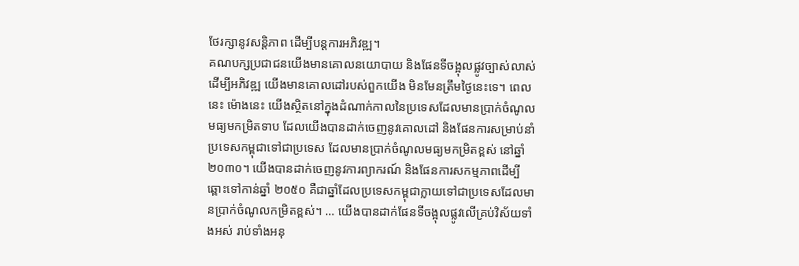ថែរក្សានូវសន្តិភាព ដើម្បីបន្តការអភិវឌ្ឍ។
គណបក្សប្រជាជនយើងមានគោលនយោបាយ និងផែនទីចង្អុលផ្លូវច្បាស់លាស់
ដើម្បីអភិវឌ្ឍ យើងមានគោលដៅរបស់ពួកយើង មិនមែនត្រឹមថ្ងៃនេះទេ។ ពេលនេះ ម៉ោងនេះ យើងស្ថិតនៅក្នុងដំណាក់កាលនៃប្រទេសដែលមានប្រាក់ចំណូលមធ្យមកម្រិតទាប ដែលយើងបានដាក់ចេញនូវគោលដៅ និងផែនការសម្រាប់នាំប្រទេសកម្ពុជាទៅជាប្រទេស ដែលមានប្រាក់ចំណូលមធ្យមកម្រិតខ្ពស់ នៅឆ្នាំ ២០៣០។ យើងបានដាក់ចេញនូវការព្យាករណ៍ និងផែនការសកម្មភាពដើម្បីឆ្ពោះទៅកាន់ឆ្នាំ ២០៥០ គឺជាឆ្នាំដែលប្រទេសកម្ពុជាក្លាយទៅជាប្រទេសដែលមានប្រាក់ចំណូលកម្រិតខ្ពស់។ … យើងបានដាក់ផែនទីចង្អុលផ្លូវលើគ្រប់វិស័យទាំងអស់ រាប់ទាំងអនុ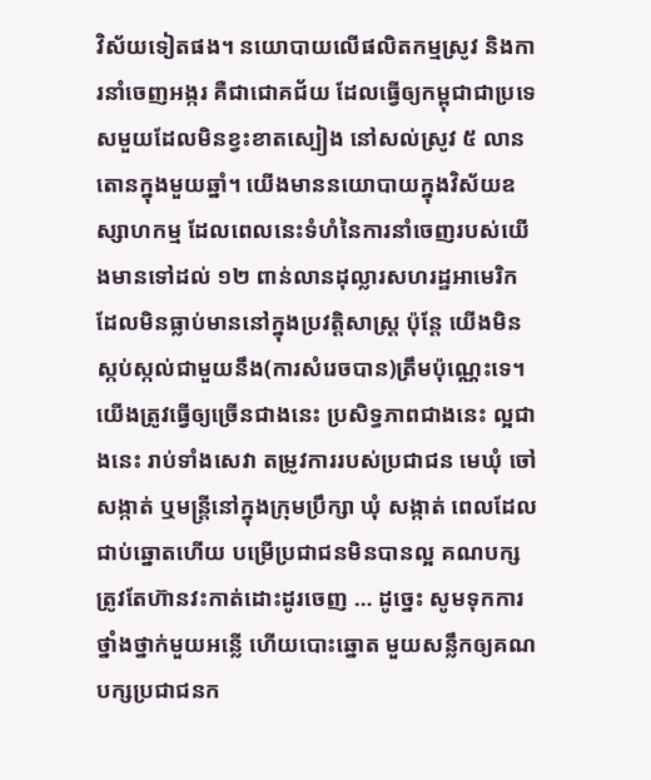វិស័យទៀតផង។ នយោបាយលើផលិតកម្មស្រូវ និងការនាំចេញអង្ករ គឺជាជោគជ័យ ដែលធ្វើឲ្យកម្ពុជាជាប្រទេសមួយដែលមិនខ្វះខាតស្បៀង នៅសល់ស្រូវ ៥ លានតោនក្នុងមួយឆ្នាំ។ យើងមាននយោបាយក្នុងវិស័យឧស្សាហកម្ម ដែលពេលនេះទំហំនៃការនាំចេញរបស់យើងមានទៅដល់ ១២ ពាន់លានដុល្លារសហរដ្ឋអាមេរិក ដែលមិនធ្លាប់មាននៅក្នុងប្រវត្តិសាស្រ្ត ប៉ុន្តែ យើងមិនស្កប់ស្កល់ជាមួយនឹង(ការសំរេចបាន)ត្រឹមប៉ុណ្ណេះទេ។ យើងត្រូវធ្វើឲ្យច្រើនជាងនេះ ប្រសិទ្ធភាពជាងនេះ ល្អជាងនេះ រាប់ទាំងសេវា តម្រូវការរបស់ប្រជាជន មេឃុំ ចៅសង្កាត់ ឬមន្ត្រីនៅក្នុងក្រុមប្រឹក្សា ឃុំ សង្កាត់ ពេលដែលជាប់ឆ្នោតហើយ បម្រើប្រជាជនមិនបានល្អ គណបក្ស ត្រូវតែហ៊ានវះកាត់ដោះដូរចេញ … ដូច្នេះ សូមទុកការថ្នាំងថ្នាក់មួយអន្លើ ហើយបោះឆ្នោត មួយសន្លឹកឲ្យគណបក្សប្រជាជនក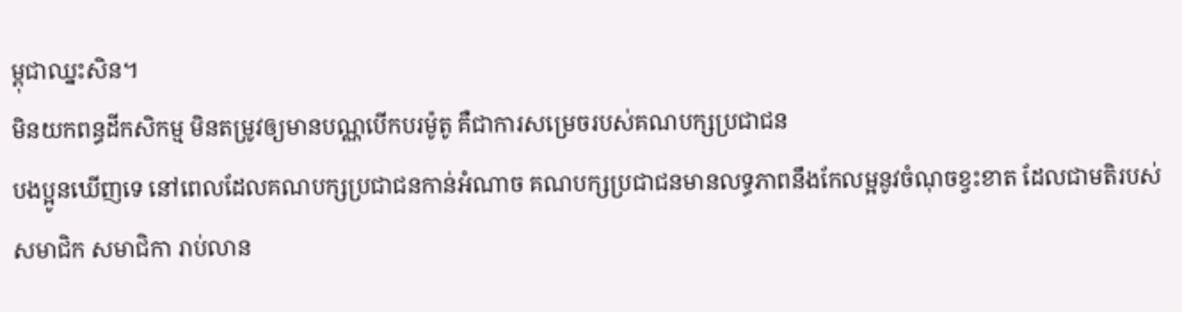ម្ពុជាឈ្នះសិន។
មិនយកពន្ធដីកសិកម្ម មិនតម្រូវឲ្យមានបណ្ណបើកបរម៉ូតូ គឺជាការសម្រេចរបស់គណបក្សប្រជាជន
បងប្អូនឃើញទេ នៅពេលដែលគណបក្សប្រជាជនកាន់អំណាច គណបក្សប្រជាជនមានលទ្ធភាពនឹងកែលម្អនូវចំណុចខ្វះខាត ដែលជាមតិរបស់សមាជិក សមាជិកា រាប់លាន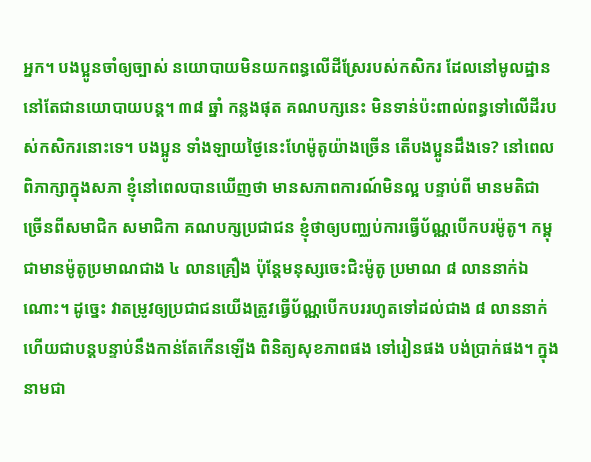អ្នក។ បងប្អូនចាំឲ្យច្បាស់ នយោបាយមិនយកពន្ធលើដីស្រែរបស់កសិករ ដែលនៅមូលដ្ឋាន នៅតែជានយោបាយបន្ត។ ៣៨ ឆ្នាំ កន្លងផុត គណបក្សនេះ មិនទាន់ប៉ះពាល់ពន្ធទៅលើដីរបស់កសិករនោះទេ។ បងប្អូន ទាំងឡាយថ្ងៃនេះហែម៉ូតូយ៉ាងច្រើន តើបងប្អូនដឹងទេ? នៅពេលពិភាក្សាក្នុងសភា ខ្ញុំនៅពេលបានឃើញថា មានសភាពការណ៍មិនល្អ បន្ទាប់ពី មានមតិជាច្រើនពីសមាជិក សមាជិកា គណបក្សប្រជាជន ខ្ញុំថាឲ្យបញ្ឈប់ការធ្វើប័ណ្ណបើកបរម៉ូតូ។ កម្ពុជាមានម៉ូតូប្រមាណជាង ៤ លានគ្រឿង ប៉ុន្តែមនុស្សចេះជិះម៉ូតូ ប្រមាណ ៨ លាននាក់ឯណោះ។ ដូច្នេះ វាតម្រូវឲ្យប្រជាជនយើងត្រូវធ្វើប័ណ្ណបើកបររហូតទៅដល់ជាង ៨ លាននាក់ ហើយជាបន្តបន្ទាប់នឹងកាន់តែកើនឡើង ពិនិត្យសុខភាពផង ទៅរៀនផង បង់ប្រាក់ផង។ ក្នុងនាមជា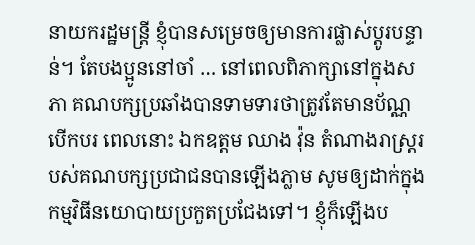នាយករដ្ឋមន្រ្តី ខ្ញុំបានសម្រេចឲ្យមានការផ្លាស់ប្តូរបន្ទាន់។ តែបងប្អូននៅចាំ … នៅពេលពិភាក្សានៅក្នុងសភា គណបក្សប្រឆាំងបានទាមទារថាត្រូវតែមានប័ណ្ណបើកបរ ពេលនោះ ឯកឧត្តម ឈាង វ៉ុន តំណាងរាស្រ្តរបស់គណបក្សប្រជាជនបានឡើងភ្លាម សូមឲ្យដាក់ក្នុងកម្មវិធីនយោបាយប្រកួតប្រជែងទៅ។ ខ្ញុំក៏ឡើងប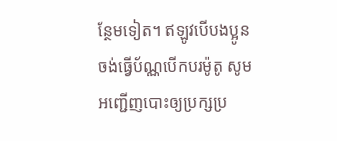ន្ថែមទៀត។ ឥឡូវបើបងប្អូនចង់ធ្វើប័ណ្ណបើកបរម៉ូតូ សូមអញ្ជើញបោះឲ្យប្រក្សប្រ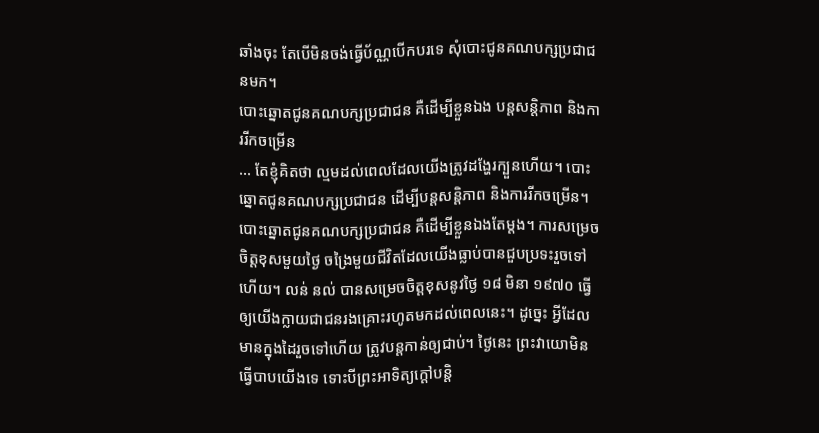ឆាំងចុះ តែបើមិនចង់ធ្វើប័ណ្ណបើកបរទេ សុំបោះជូនគណបក្សប្រជាជនមក។
បោះឆ្នោតជូនគណបក្សប្រជាជន គឺដើម្បីខ្លួនឯង បន្តសន្តិភាព និងការរីកចម្រើន
… តែខ្ញុំគិតថា ល្មមដល់ពេលដែលយើងត្រូវដង្ហែរក្បួនហើយ។ បោះឆ្នោតជូនគណបក្សប្រជាជន ដើម្បីបន្តសន្តិភាព និងការរីកចម្រើន។ បោះឆ្នោតជូនគណបក្សប្រជាជន គឺដើម្បីខ្លួនឯងតែម្តង។ ការសម្រេចចិត្តខុសមួយថ្ងៃ ចង្រៃមួយជីវិតដែលយើងធ្លាប់បានជួបប្រទះរួចទៅហើយ។ លន់ នល់ បានសម្រេចចិត្តខុសនូវថ្ងៃ ១៨ មិនា ១៩៧០ ធ្វើឲ្យយើងក្លាយជាជនរងគ្រោះរហូតមកដល់ពេលនេះ។ ដូច្នេះ អ្វីដែលមានក្នុងដៃរួចទៅហើយ ត្រូវបន្តកាន់ឲ្យជាប់។ ថ្ងៃនេះ ព្រះវាយោមិនធ្វើបាបយើងទេ ទោះបីព្រះអាទិត្យក្តៅបន្តិ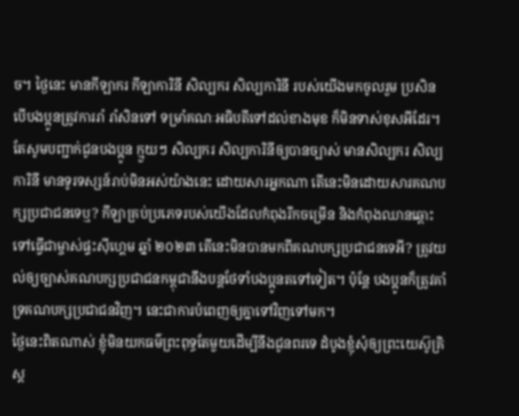ច។ ថ្ងៃនេះ មានកីឡាករ កីឡាការិនី សិល្បករ សិល្បការិនី របស់យើងមកចូលរួម ប្រសិនបើបងប្អូនត្រូវការរាំ រាំសិនទៅ ទម្រាំគណៈអធិបតីទៅដល់ខាងមុខ ក៏មិនទាស់ខុសអីដែរ។ តែសូមបញ្ជាក់ជូនបងប្អូន ក្មួយៗ សិល្បករ សិល្បការិនីឲ្យបានច្បាស់ មានសិល្បករ សិល្បការិនី មានទូរទស្សន៍រាប់មិនអស់យ៉ាងនេះ ដោយសារអ្នកណា តើនេះមិនដោយសារគណបក្សប្រជាជនទេឬ? កីឡាគ្រប់ប្រភេទរបស់យើងដែលកំពុងរីកចម្រើន និងកំពុងឈានឆ្ពោះទៅធ្វើជាម្ចាស់ផ្ទះស៊ីហ្គេម ឆ្នាំ ២០២៣ តើនេះមិនបានមកពីគណបក្សប្រជាជនទេអី? ត្រូវយល់ឲ្យច្បាស់គណបក្សប្រជាជនកម្ពុជានឹងបន្តថែទាំបងប្អូនតទៅទៀត។ ប៉ុន្តែ បងប្អូនក៏ត្រូវគាំទ្រគណបក្សប្រជាជនវិញ។ នេះជាការបំពេញឲ្យគ្នាទៅវិញទៅមក។
ថ្ងៃនេះពិតណាស់ ខ្ញុំមិនយកធម៌ព្រះពុទ្ធតែមួយដើម្បីនឹងជូនពរទេ ដំបូងខ្ញុំសុំឲ្យព្រះយេស៊ូគ្រិស្ត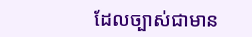ដែលច្បាស់ជាមាន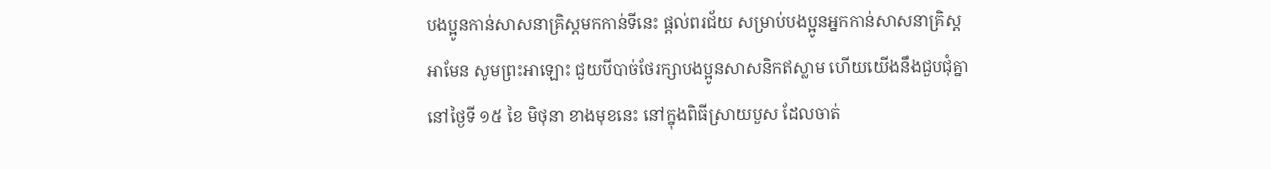បងប្អូនកាន់សាសនាគ្រិស្តមកកាន់ទីនេះ ផ្តល់ពរជ័យ សម្រាប់បងប្អូនអ្នកកាន់សាសនាគ្រិស្ត អាមែន សូមព្រះអាឡោះ ជួយបីបាច់ថែរក្សាបងប្អូនសាសនិកឥស្លាម ហើយយើងនឹងជួបជុំគ្នានៅថ្ងៃទី ១៥ ខៃ មិថុនា ខាងមុខនេះ នៅក្នុងពិធីស្រាយបួស ដែលចាត់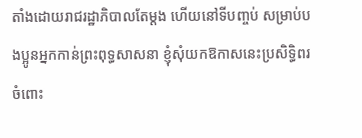តាំងដោយរាជរដ្ឋាភិបាលតែម្តង ហើយនៅទីបញ្ចប់ សម្រាប់បងប្អូនអ្នកកាន់ព្រះពុទ្ធសាសនា ខ្ញុំសុំយកឱកាសនេះប្រសិទ្ធិពរចំពោះ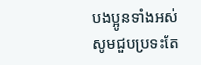បងប្អូនទាំងអស់សូមជួបប្រទះតែ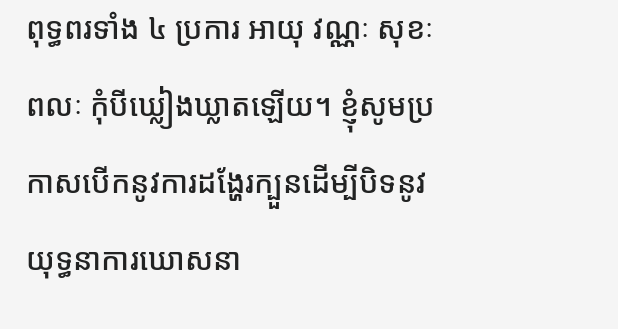ពុទ្ធពរទាំង ៤ ប្រការ អាយុ វណ្ណៈ សុខៈ ពលៈ កុំបីឃ្លៀងឃ្លាតឡើយ។ ខ្ញុំសូមប្រកាសបើកនូវការដង្ហែរក្បួនដើម្បីបិទនូវយុទ្ធនាការឃោសនា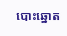បោះឆ្នោត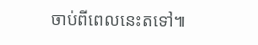ចាប់ពីពេលនេះតទៅ៕